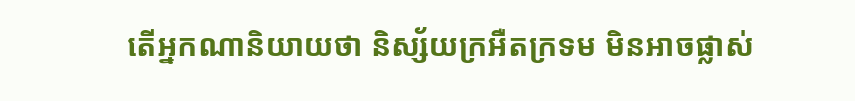តើអ្នកណានិយាយថា និស្ស័យក្រអឺតក្រទម មិនអាចផ្លាស់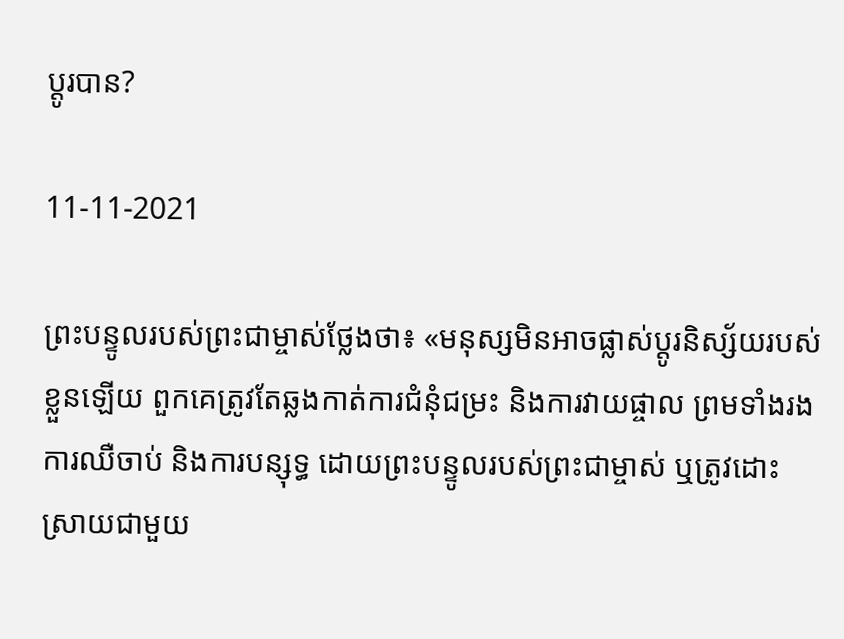ប្តូរបាន?

11-11-2021

ព្រះបន្ទូលរបស់ព្រះជាម្ចាស់ថ្លែងថា៖ «មនុស្សមិនអាចផ្លាស់ប្ដូរនិស្ស័យរបស់ខ្លួនឡើយ ពួកគេត្រូវតែឆ្លងកាត់ការជំនុំជម្រះ និងការវាយផ្ចាល ព្រមទាំងរងការឈឺចាប់ និងការបន្សុទ្ធ ដោយព្រះបន្ទូលរបស់ព្រះជាម្ចាស់ ឬត្រូវដោះស្រាយជាមួយ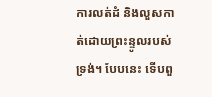ការលត់ដំ និងលួសកាត់ដោយព្រះន្ទូលរបស់ទ្រង់។ បែបនេះ ទើបពួ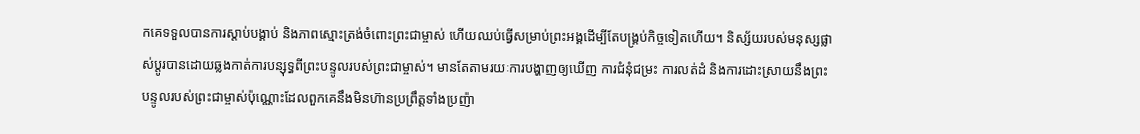កគេទទួលបានការស្ដាប់បង្គាប់ និងភាពស្មោះត្រង់ចំពោះព្រះជាម្ចាស់ ហើយឈប់ធ្វើសម្រាប់ព្រះអង្គដើម្បីតែបង្គ្រប់កិច្ចទៀតហើយ។ និស្ស័យរបស់មនុស្សផ្លាស់ប្ដូរបានដោយឆ្លងកាត់ការបន្សុទ្ធពីព្រះបន្ទូលរបស់ព្រះជាម្ចាស់។ មានតែតាមរយៈការបង្ហាញឲ្យឃើញ ការជំនុំជម្រះ ការលត់ដំ និងការដោះស្រាយនឹងព្រះបន្ទូលរបស់ព្រះជាម្ចាស់ប៉ុណ្ណោះដែលពួកគេនឹងមិនហ៊ានប្រព្រឹត្ដទាំងប្រញ៉ា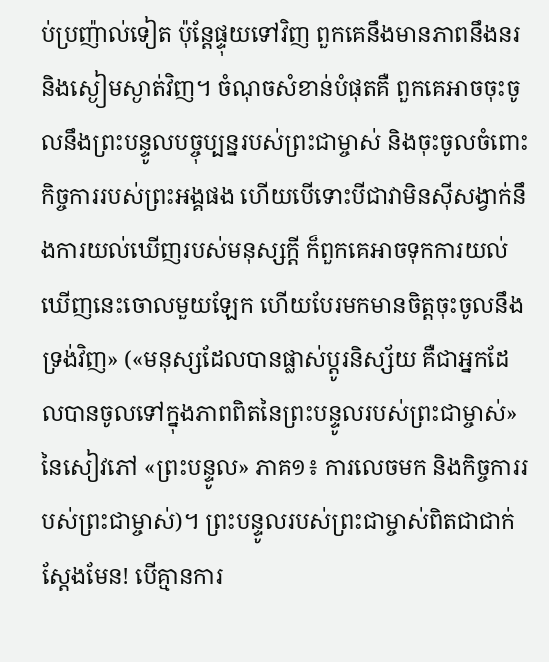ប់ប្រញ៉ាល់ទៀត ប៉ុន្ដែផ្ទុយទៅវិញ ពួកគេនឹងមានភាពនឹងនរ និងស្ងៀមស្ងាត់វិញ។ ចំណុចសំខាន់បំផុតគឺ ពួកគេអាចចុះចូលនឹងព្រះបន្ទូលបច្ចុប្បន្នរបស់ព្រះជាម្ចាស់ និងចុះចូលចំពោះកិច្ចការរបស់ព្រះអង្គផង ហើយបើទោះបីជាវាមិនស៊ីសង្វាក់នឹងការយល់ឃើញរបស់មនុស្សក្ដី ក៏ពួកគេអាចទុកការយល់ឃើញនេះចោលមួយឡែក ហើយបែរមកមានចិត្ដចុះចូលនឹងទ្រង់វិញ» («មនុស្សដែលបានផ្លាស់ប្ដូរនិស្ស័យ គឺជាអ្នកដែលបានចូលទៅក្នុងភាពពិតនៃព្រះបន្ទូលរបស់ព្រះជាម្ចាស់» នៃសៀវភៅ «ព្រះបន្ទូល» ភាគ១៖ ការលេចមក និងកិច្ចការរបស់ព្រះជាម្ចាស់)។ ព្រះបន្ទូលរបស់ព្រះជាម្ចាស់ពិតជាជាក់ស្ដែងមែន! បើគ្មានការ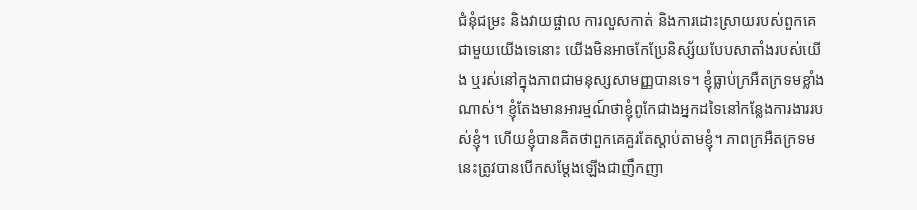ជំនុំជម្រះ និងវាយផ្ចាល ការលួសកាត់ និងការដោះស្រាយរបស់ពួកគេជាមួយយើងទេនោះ យើងមិនអាចកែប្រែនិស្ស័យបែបសាតាំងរបស់យើង ឬរស់នៅក្នុងភាពជាមនុស្សសាមញ្ញបានទេ។ ខ្ញុំធ្លាប់ក្រអឺតក្រទមខ្លាំងណាស់។ ខ្ញុំតែងមានអារម្មណ៍ថាខ្ញុំពូកែជាងអ្នកដទៃនៅកន្លែងការងាររបស់ខ្ញុំ។ ហើយខ្ញុំបានគិតថាពួកគេគួរតែស្តាប់តាមខ្ញុំ។ ភាពក្រអឺតក្រទមនេះត្រូវបានបើកសម្ដែងឡើងជាញឹកញា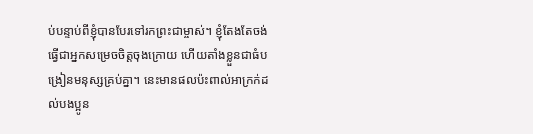ប់បន្ទាប់ពីខ្ញុំបានបែរទៅរកព្រះជាម្ចាស់។ ខ្ញុំតែងតែចង់ធ្វើជាអ្នកសម្រេចចិត្តចុងក្រោយ ហើយតាំងខ្លួនជាធំបង្រៀនមនុស្សគ្រប់គ្នា។ នេះមានផលប៉ះពាល់អាក្រក់ដល់បងប្អូន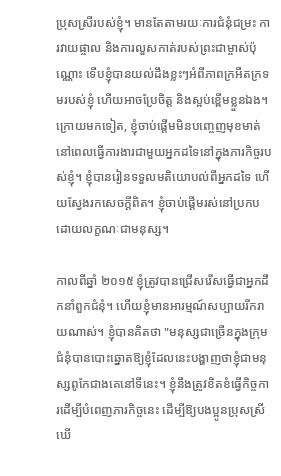ប្រុសស្រីរបស់ខ្ញុំ។ មានតែតាមរយៈការជំនុំជម្រះ ការវាយផ្ចាល និងការលួសកាត់របស់ព្រះជាម្ចាស់ប៉ុណ្ណោះ ទើបខ្ញុំបានយល់ដឹងខ្លះៗអំពីភាពក្រអឺតក្រទមរបស់ខ្ញុំ ហើយអាចប្រែចិត្ត និងស្អប់ខ្ពើមខ្លួនឯង។ ក្រោយមកទៀត, ខ្ញុំចាប់ផ្តើមមិនបញ្ចេញមុខមាត់នៅពេលធ្វើការងារជាមួយអ្នកដទៃនៅក្នុងភារកិច្ចរបស់ខ្ញុំ។ ខ្ញុំបានរៀនទទួលមតិយោបល់ពីអ្នកដទៃ ហើយស្វែងរកសេចក្ដីពិត។ ខ្ញុំចាប់ផ្តើមរស់នៅប្រកបដោយលក្ខណៈជាមនុស្ស។

កាលពីឆ្នាំ ២០១៥ ខ្ញុំត្រូវបានជ្រើសរើសធ្វើជាអ្នកដឹកនាំពួកជំនុំ។ ហើយខ្ញុំមានអារម្មណ៍សប្បាយរីករាយណាស់។ ខ្ញុំបានគិតថា "មនុស្សជាច្រើនក្នុងក្រុមជំនុំបានបោះឆ្នោតឱ្យខ្ញុំដែលនេះបង្ហាញថាខ្ញុំជាមនុស្សពូកែជាងគេនៅទីនេះ។ ខ្ញុំនឹងត្រូវខិតខំធ្វើកិច្ចការដើម្បីបំពេញភារកិច្ចនេះ ដើម្បីឱ្យបងប្អូនប្រុសស្រីឃើ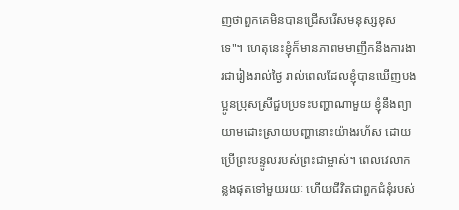ញថាពួកគេមិនបានជ្រើសរើសមនុស្សខុសទេ"។ ហេតុនេះខ្ញុំក៏មានភាពមមាញឹកនឹងការងារជារៀងរាល់ថ្ងៃ រាល់ពេលដែលខ្ញុំបានឃើញបងប្អូនប្រុសស្រីជួបប្រទះបញ្ហាណាមួយ ខ្ញុំនឹងព្យាយាមដោះស្រាយបញ្ហានោះយ៉ាងរហ័ស ដោយប្រើព្រះបន្ទូលរបស់ព្រះជាម្ចាស់។ ពេលវេលាកន្លងផុតទៅមួយរយៈ ហើយជីវិតជាពួកជំនុំរបស់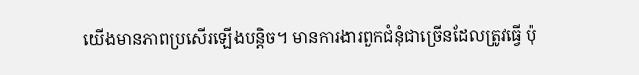យើងមានភាពប្រសើរឡើងបន្តិច។ មានការងារពួកជំនុំជាច្រើនដែលត្រូវធ្វើ ប៉ុ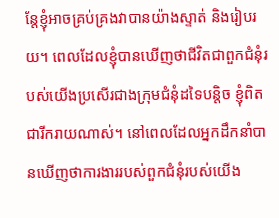ន្តែខ្ញុំអាចគ្រប់គ្រងវាបានយ៉ាងស្ទាត់ និងរៀបរយ។ ពេលដែលខ្ញុំបានឃើញថាជីវិតជាពួកជំនុំរបស់យើងប្រសើរជាងក្រុមជំនុំដទៃបន្ដិច ខ្ញុំពិតជារីករាយណាស់។ នៅពេលដែលអ្នកដឹកនាំបានឃើញថាការងាររបស់ពួកជំនុំរបស់យើង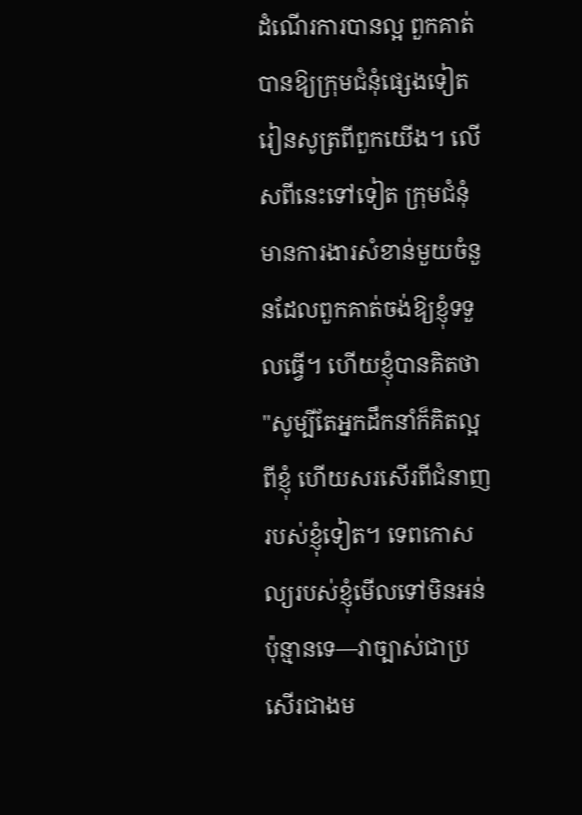ដំណើរការបានល្អ ពួកគាត់បានឱ្យក្រុមជំនុំផ្សេងទៀតរៀនសូត្រពីពួកយើង។ លើសពីនេះទៅទៀត ក្រុមជំនុំមានការងារសំខាន់មួយចំនួនដែលពួកគាត់ចង់ឱ្យខ្ញុំទទួលធ្វើ។ ហើយខ្ញុំបានគិតថា "សូម្បីតែអ្នកដឹកនាំក៏គិតល្អពីខ្ញុំ ហើយសរសើរពីជំនាញរបស់ខ្ញុំទៀត។ ទេពកោសល្យរបស់ខ្ញុំមើលទៅមិនអន់ប៉ុន្មានទេ—វាច្បាស់ជាប្រសើរជាងម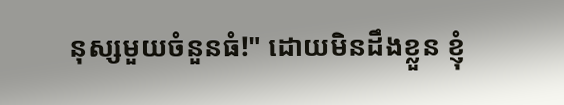នុស្សមួយចំនួនធំ!" ដោយមិនដឹងខ្លួន ខ្ញុំ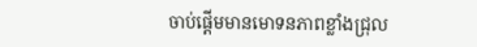ចាប់ផ្ដើមមានមោទនភាពខ្លាំងជ្រុល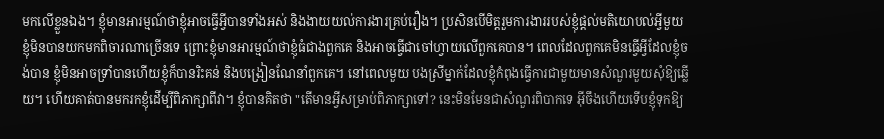មកលើខ្លួនឯង។ ខ្ញុំមានអារម្មណ៍ថាខ្ញុំអាចធ្វើអ្វីបានទាំងអស់ និងងាយយល់ការងារគ្រប់រឿង។ ប្រសិនបើមិត្តរួមការងាររបស់ខ្ញុំផ្តល់មតិយោបល់អ្វីមួយ ខ្ញុំមិនបានយកមកពិចារណាច្រើនទេ ព្រោះខ្ញុំមានអារម្មណ៍ថាខ្ញុំធំជាងពួកគេ និងអាចធ្វើជាចៅហ្វាយលើពួកគេបាន។ ពេលដែលពួកគេមិនធ្វើអ្វីដែលខ្ញុំចង់បាន ខ្ញុំមិនអាចទ្រាំបានហើយខ្ញុំក៏បានរិះគន់ និងបង្រៀនណែនាំពួកគេ។ នៅពេលមួយ បងស្រីម្នាក់ដែលខ្ញុំកំពុងធ្វើការជាមួយមានសំណួរមួយសុំឱ្យឆ្លើយ។ ហើយគាត់បានមករកខ្ញុំដើម្បីពិភាក្សាពីវា។ ខ្ញុំបានគិតថា "តើមានអ្វីសម្រាប់ពិភាក្សាទៅ? នេះមិនមែនជាសំណួរពិបាកទេ អ៊ីចឹងហើយទើបខ្ញុំទុកឱ្យ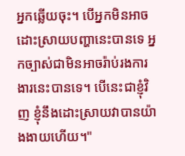អ្នកឆ្លើយចុះ។ បើអ្នកមិនអាចដោះស្រាយបញ្ហានេះបានទេ អ្នកច្បាស់ជាមិនអាចរ៉ាប់រងការងារនេះបានទេ។ បើនេះជាខ្ញុំវិញ ខ្ញុំនឹងដោះស្រាយវាបានយ៉ាងងាយហើយ។"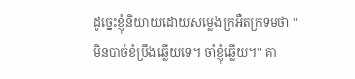ដូច្នេះខ្ញុំនិយាយដោយសម្លេងក្រអឺតក្រទមថា "មិនបាច់ខំប្រឹងឆ្លើយទេ។ ចាំខ្ញុំឆ្លើយ។" គា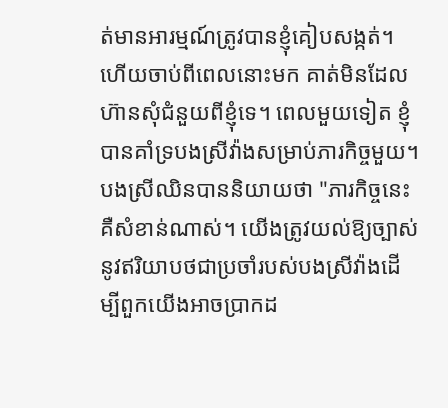ត់មានអារម្មណ៍ត្រូវបានខ្ញុំគៀបសង្កត់។ ហើយចាប់ពីពេលនោះមក គាត់មិនដែលហ៊ានសុំជំនួយពីខ្ញុំទេ។ ពេលមួយទៀត ខ្ញុំបានគាំទ្របងស្រីវ៉ាងសម្រាប់ភារកិច្ចមួយ។ បងស្រីឈិនបាននិយាយថា "ភារកិច្ចនេះគឺសំខាន់ណាស់។ យើងត្រូវយល់ឱ្យច្បាស់នូវឥរិយាបថជាប្រចាំរបស់បងស្រីវ៉ាងដើម្បីពួកយើងអាចប្រាកដ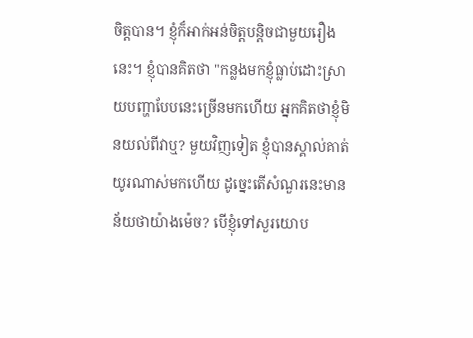ចិត្តបាន។ ខ្ញុំក៏អាក់អន់ចិត្តបន្តិចជាមួយរឿងនេះ។ ខ្ញុំបានគិតថា "កន្លងមកខ្ញុំធ្លាប់ដោះស្រាយបញ្ហាបែបនេះច្រើនមកហើយ អ្នកគិតថាខ្ញុំមិនយល់ពីវាឬ? មួយវិញទៀត ខ្ញុំបានស្គាល់គាត់យូរណាស់មកហើយ ដូច្នេះតើសំណួរនេះមានន័យថាយ៉ាងម៉េច? បើខ្ញុំទៅសួរយោប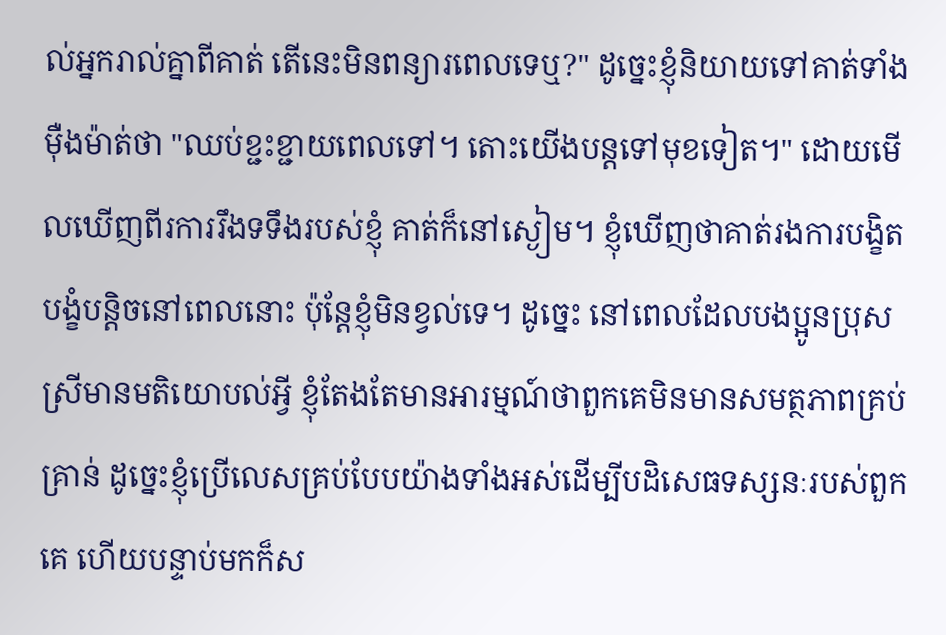ល់អ្នករាល់គ្នាពីគាត់ តើនេះមិនពន្យារពេលទេឬ?" ដូច្នេះខ្ញុំនិយាយទៅគាត់ទាំងម៉ឺងម៉ាត់ថា "ឈប់ខ្ជះខ្ជាយពេលទៅ។ តោះយើងបន្តទៅមុខទៀត។" ដោយមើលឃើញពីរការរឹងទទឹងរបស់ខ្ញុំ គាត់ក៏នៅស្ងៀម។ ខ្ញុំឃើញថាគាត់រងការបង្ខិតបង្ខំបន្ដិចនៅពេលនោះ ប៉ុន្តែខ្ញុំមិនខ្វល់ទេ។ ដូច្នេះ នៅពេលដែលបងប្អូនប្រុសស្រីមានមតិយោបល់អ្វី ខ្ញុំតែងតែមានអារម្មណ៍ថាពួកគេមិនមានសមត្ថភាពគ្រប់គ្រាន់ ដូច្នេះខ្ញុំប្រើលេសគ្រប់បែបយ៉ាងទាំងអស់ដើម្បីបដិសេធទស្សនៈរបស់ពួកគេ ហើយបន្ទាប់មកក៏ស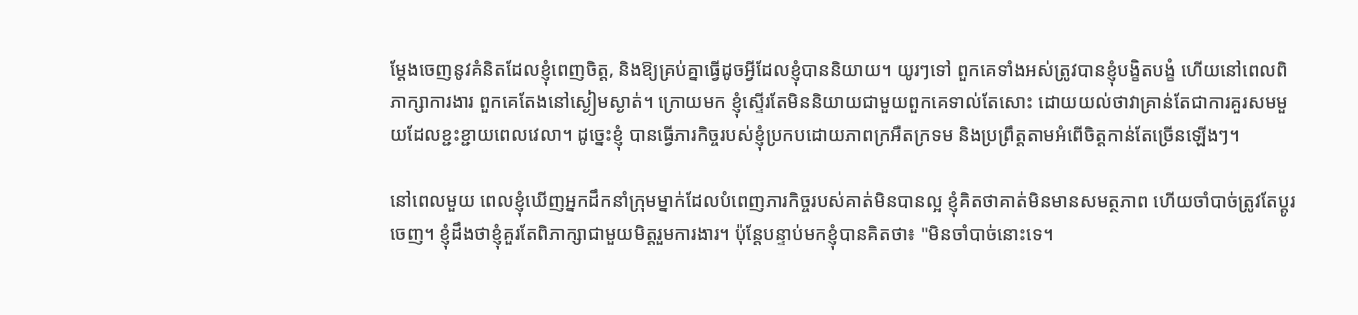ម្ដែងចេញនូវគំនិតដែលខ្ញុំពេញចិត្ត, និងឱ្យគ្រប់គ្នាធ្វើដូចអ្វីដែលខ្ញុំបាននិយាយ។ យូរៗទៅ ពួកគេទាំងអស់ត្រូវបានខ្ញុំបង្ខិតបង្ខំ ហើយនៅពេលពិភាក្សាការងារ ពួកគេតែងនៅស្ងៀមស្ងាត់។ ក្រោយមក ខ្ញុំស្ទើរតែមិននិយាយជាមួយពួកគេទាល់តែសោះ ដោយយល់ថាវាគ្រាន់តែជាការគួរសមមួយដែលខ្ជះខ្ជាយពេលវេលា។ ដូច្នេះខ្ញុំ បានធ្វើភារកិច្ចរបស់ខ្ញុំប្រកបដោយភាពក្រអឺតក្រទម និងប្រព្រឹត្តតាមអំពើចិត្តកាន់តែច្រើនឡើងៗ។

នៅពេលមួយ ពេលខ្ញុំឃើញអ្នកដឹកនាំក្រុមម្នាក់ដែលបំពេញភារកិច្ចរបស់គាត់មិនបានល្អ ខ្ញុំគិតថាគាត់មិនមានសមត្ថភាព ហើយចាំបាច់ត្រូវតែប្តូរចេញ។ ខ្ញុំដឹងថាខ្ញុំគួរតែពិភាក្សាជាមួយមិត្តរួមការងារ។ ប៉ុន្តែបន្ទាប់មកខ្ញុំបានគិតថា៖ "មិនចាំបាច់នោះទេ។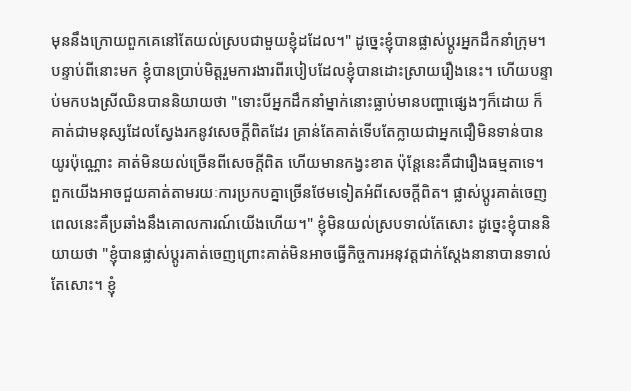មុននឹងក្រោយពួកគេនៅតែយល់ស្របជាមួយខ្ញុំដដែល។" ដូច្នេះខ្ញុំបានផ្លាស់ប្ដូរអ្នកដឹកនាំក្រុម។ បន្ទាប់ពីនោះមក ខ្ញុំបានប្រាប់មិត្តរួមការងារពីរបៀបដែលខ្ញុំបានដោះស្រាយរឿងនេះ។ ហើយបន្ទាប់មកបងស្រីឈិនបាននិយាយថា "ទោះបីអ្នកដឹកនាំម្នាក់នោះធ្លាប់មានបញ្ហាផ្សេងៗក៏ដោយ ក៏គាត់ជាមនុស្សដែលស្វែងរកនូវសេចក្ដីពិតដែរ គ្រាន់តែគាត់ទើបតែក្លាយជាអ្នកជឿមិនទាន់បានយូរប៉ុណ្ណោះ គាត់មិនយល់ច្រើនពីសេចក្ដីពិត ហើយមានកង្វះខាត ប៉ុន្តែនេះគឺជារឿងធម្មតាទេ។ ពួកយើងអាចជួយគាត់តាមរយៈការប្រកបគ្នាច្រើនថែមទៀតអំពីសេចក្តីពិត។ ផ្លាស់ប្ដូរគាត់ចេញពេលនេះគឺប្រឆាំងនឹងគោលការណ៍យើងហើយ។" ខ្ញុំមិនយល់ស្របទាល់តែសោះ ដូច្នេះខ្ញុំបាននិយាយថា "ខ្ញុំបានផ្លាស់ប្ដូរគាត់ចេញព្រោះគាត់មិនអាចធ្វើកិច្ចការអនុវត្តជាក់ស្ដែងនានាបានទាល់តែសោះ។ ខ្ញុំ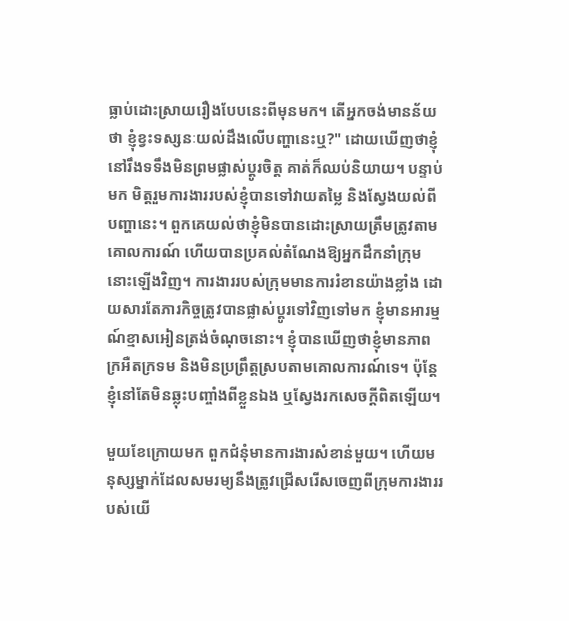ធ្លាប់ដោះស្រាយរឿងបែបនេះពីមុនមក។ តើអ្នកចង់មានន័យថា ខ្ញុំខ្វះទស្សនៈយល់ដឹងលើបញ្ហានេះឬ?" ដោយឃើញថាខ្ញុំនៅរឹងទទឹងមិនព្រមផ្លាស់ប្ដូរចិត្ត គាត់ក៏ឈប់និយាយ។ បន្ទាប់មក មិត្តរួមការងាររបស់ខ្ញុំបានទៅវាយតម្លៃ និងស្វែងយល់ពីបញ្ហានេះ។ ពួកគេយល់ថាខ្ញុំមិនបានដោះស្រាយត្រឹមត្រូវតាមគោលការណ៍ ហើយបានប្រគល់តំណែងឱ្យអ្នកដឹកនាំក្រុមនោះឡើងវិញ។ ការងាររបស់ក្រុមមានការរំខានយ៉ាងខ្លាំង ដោយសារតែភារកិច្ចត្រូវបានផ្លាស់ប្ដូរទៅវិញទៅមក ខ្ញុំមានអារម្មណ៍ខ្មាសអៀនត្រង់ចំណុចនោះ។ ខ្ញុំបានឃើញថាខ្ញុំមានភាពក្រអឺតក្រទម និងមិនប្រព្រឹត្តស្របតាមគោលការណ៍ទេ។ ប៉ុន្តែខ្ញុំនៅតែមិនឆ្លុះបញ្ចាំងពីខ្លួនឯង ឬស្វែងរកសេចក្ដីពិតឡើយ។

មួយខែក្រោយមក ពួកជំនុំមានការងារសំខាន់មួយ។ ហើយមនុស្សម្នាក់ដែលសមរម្យនឹងត្រូវជ្រើសរើសចេញពីក្រុមការងាររបស់យើ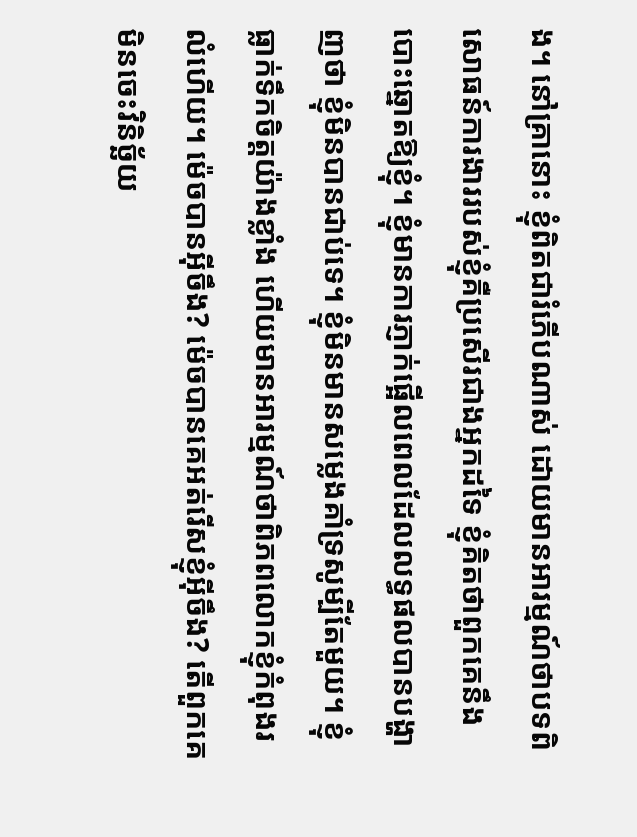ង។ នៅគ្រានោះ ខ្ញុំពិតជារំភើបណាស់ ដោយមានអារម្មណ៍ថាបទពិសោធន៍ការងាររបស់ខ្ញុំគឺប្រសើរជាងអ្នកដទៃ ខ្ញុំគិតថាពួកគេនឹងបោះឆ្នោតឱ្យខ្ញុំ។ ខ្ញុំមានការភ្ញាក់ផ្អើលពេលដែលលទ្ធផលបានបង្ហាញថា ខ្ញុំមិនបានជាប់ទេ។ ខ្ញុំមិនមានសម្លេងគាំទ្រសូម្បីតែមួយ។ ខ្ញុំធ្លាក់ទឹកចិត្តយ៉ាងខ្លាំង ហើយមានអារម្មណ៍ថាពិភពលោកខ្ញុំកំពុងរលំហើយ។ ម៉េចបានអ៊ីចឹង? ម៉េចបានគេអត់រើសខ្ញុំអ៊ីចឹង? តើពួកគេមិនចេះវិនិច្ឆ័យ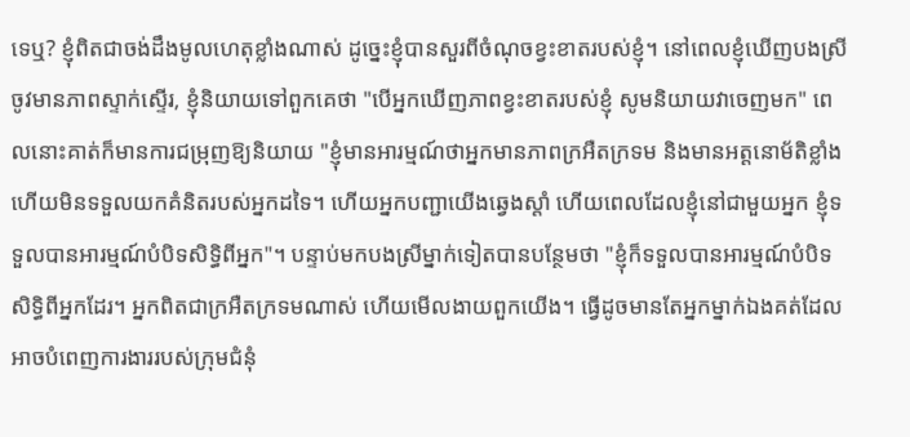ទេឬ? ខ្ញុំពិតជាចង់ដឹងមូលហេតុខ្លាំងណាស់ ដូច្នេះខ្ញុំបានសួរពីចំណុចខ្វះខាតរបស់ខ្ញុំ។ នៅពេលខ្ញុំឃើញបងស្រីចូវមានភាពស្ទាក់ស្ទើរ, ខ្ញុំនិយាយទៅពួកគេថា "បើអ្នកឃើញភាពខ្វះខាតរបស់ខ្ញុំ សូមនិយាយវាចេញមក" ពេលនោះគាត់ក៏មានការជម្រុញឱ្យនិយាយ "ខ្ញុំមានអារម្មណ៍ថាអ្នកមានភាពក្រអឺតក្រទម និងមានអត្តនោម័តិខ្លាំង ហើយមិនទទួលយកគំនិតរបស់អ្នកដទៃ។ ហើយអ្នកបញ្ជាយើងឆ្វេងស្ដាំ ហើយពេលដែលខ្ញុំនៅជាមួយអ្នក ខ្ញុំទទួលបានអារម្មណ៍បំបិទសិទ្ធិពីអ្នក"។ បន្ទាប់មកបងស្រីម្នាក់ទៀតបានបន្ថែមថា "ខ្ញុំក៏ទទួលបានអារម្មណ៍បំបិទសិទ្ធិពីអ្នកដែរ។ អ្នកពិតជាក្រអឺតក្រទមណាស់ ហើយមើលងាយពួកយើង។ ធ្វើដូចមានតែអ្នកម្នាក់ឯងគត់ដែលអាចបំពេញការងាររបស់ក្រុមជំនុំ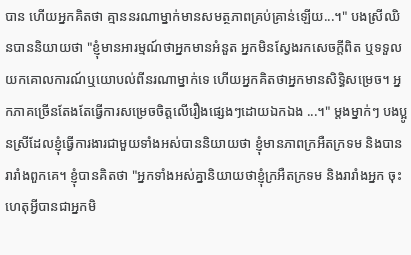បាន ហើយអ្នកគិតថា គ្មាននរណាម្នាក់មានសមត្ថភាពគ្រប់គ្រាន់ឡើយ...។" បងស្រីឈិនបាននិយាយថា "ខ្ញុំមានអារម្មណ៍ថាអ្នកមានអំនួត អ្នកមិនស្វែងរកសេចក្ដីពិត ឬទទួលយកគោលការណ៍ឬយោបល់ពីនរណាម្នាក់ទេ ហើយអ្នកគិតថាអ្នកមានសិទ្ធិសម្រេច។ អ្នកភាគច្រើនតែងតែធ្វើការសម្រេចចិត្តលើរឿងផ្សេងៗដោយឯកឯង ...។" ម្ដងម្នាក់ៗ បងប្អូនស្រីដែលខ្ញុំធ្វើការងារជាមួយទាំងអស់បាននិយាយថា ខ្ញុំមានភាពក្រអឺតក្រទម និងបានរារាំងពួកគេ។ ខ្ញុំបានគិតថា "អ្នកទាំងអស់គ្នានិយាយថាខ្ញុំក្រអឺតក្រទម និងរារាំងអ្នក ចុះហេតុអ្វីបានជាអ្នកមិ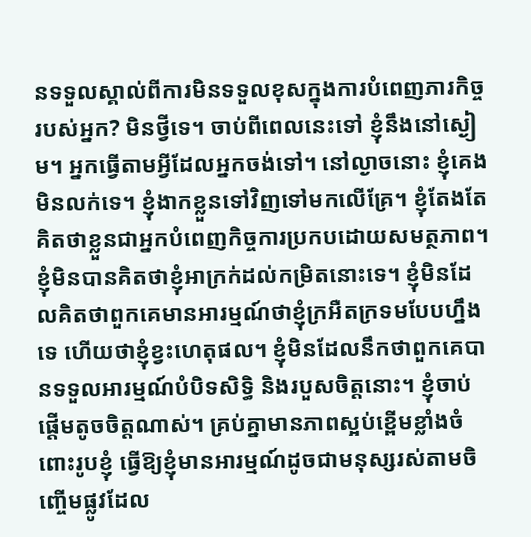នទទួលស្គាល់ពីការមិនទទួលខុសក្នុងការបំពេញភារកិច្ចរបស់អ្នក? មិនថ្វីទេ។ ចាប់ពីពេលនេះទៅ ខ្ញុំនឹងនៅស្ងៀម។ អ្នកធ្វើតាមអ្វីដែលអ្នកចង់ទៅ។ នៅល្ងាចនោះ ខ្ញុំគេងមិនលក់ទេ។ ខ្ញុំងាកខ្លួនទៅវិញទៅមកលើគ្រែ។ ខ្ញុំតែងតែគិតថាខ្លួនជាអ្នកបំពេញកិច្ចការប្រកបដោយសមត្ថភាព។ ខ្ញុំមិនបានគិតថាខ្ញុំអាក្រក់ដល់កម្រិតនោះទេ។ ខ្ញុំមិនដែលគិតថាពួកគេមានអារម្មណ៍ថាខ្ញុំក្រអឺតក្រទមបែបហ្នឹងទេ ហើយថាខ្ញុំខ្វះហេតុផល។ ខ្ញុំមិនដែលនឹកថាពួកគេបានទទួលអារម្មណ៍បំបិទសិទ្ធិ និងរបួសចិត្តនោះ។ ខ្ញុំចាប់ផ្តើមតូចចិត្តណាស់។ គ្រប់គ្នាមានភាពស្អប់ខ្ពើមខ្លាំងចំពោះរូបខ្ញុំ ធ្វើឱ្យខ្ញុំមានអារម្មណ៍ដូចជាមនុស្សរស់តាមចិញ្ចើមផ្លូវដែល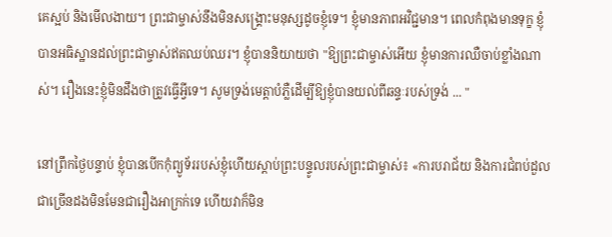គេស្អប់ និងមើលងាយ។ ព្រះជាម្ចាស់នឹងមិនសង្គ្រោះមនុស្សដូចខ្ញុំទេ។ ខ្ញុំមានភាពអវិជ្ជមាន។ ពេលកំពុងមានទុក្ខ ខ្ញុំបានអធិស្ឋានដល់ព្រះជាម្ចាស់ឥតឈប់ឈរ។ ខ្ញុំបាននិយាយថា "ឱ្យព្រះជាម្ចាស់អើយ ខ្ញុំមានការឈឺចាប់ខ្លាំងណាស់។ រឿងនេះខ្ញុំមិនដឹងថាត្រូវធ្វើអ្វីទេ។ សូមទ្រង់មេត្តាបំភ្លឺដើម្បីឱ្យខ្ញុំបានយល់ពីឆន្ទៈរបស់ទ្រង់ ... "

នៅព្រឹកថ្ងៃបន្ទាប់ ខ្ញុំបានបើកកុំព្យូទ័ររបស់ខ្ញុំហើយស្តាប់ព្រះបន្ទូលរបស់ព្រះជាម្ចាស់៖ «ការបរាជ័យ និងការជំពប់ដួលជាច្រើនដងមិនមែនជារឿងអាក្រក់ទេ ហើយវាក៏មិន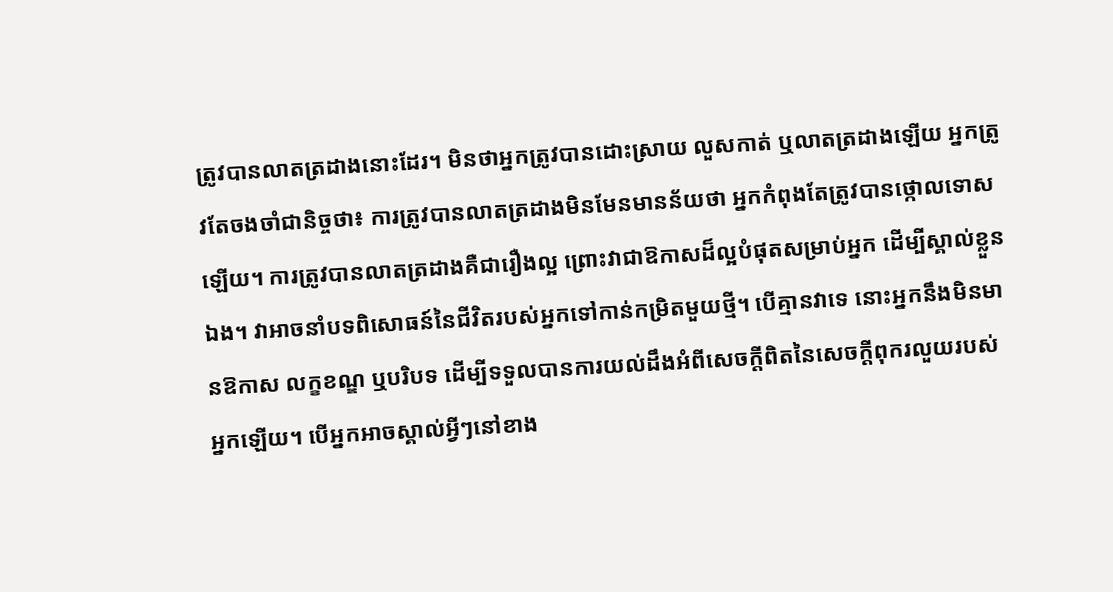ត្រូវបានលាតត្រដាងនោះដែរ។ មិនថាអ្នកត្រូវបានដោះស្រាយ លួសកាត់ ឬលាតត្រដាងឡើយ អ្នកត្រូវតែចងចាំជានិច្ចថា៖ ការត្រូវបានលាតត្រដាងមិនមែនមានន័យថា អ្នកកំពុងតែត្រូវបានថ្កោលទោសឡើយ។ ការត្រូវបានលាតត្រដាងគឺជារឿងល្អ ព្រោះវាជាឱកាសដ៏ល្អបំផុតសម្រាប់អ្នក ដើម្បីស្គាល់ខ្លួនឯង។ វាអាចនាំបទពិសោធន៍នៃជីវិតរបស់អ្នកទៅកាន់កម្រិតមួយថ្មី។ បើគ្មានវាទេ នោះអ្នកនឹងមិនមានឱកាស លក្ខខណ្ឌ ឬបរិបទ ដើម្បីទទួលបានការយល់ដឹងអំពីសេចក្តីពិតនៃសេចក្តីពុករលួយរបស់អ្នកឡើយ។ បើអ្នកអាចស្គាល់អ្វីៗនៅខាង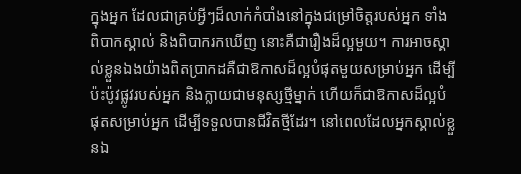ក្នុងអ្នក ដែលជាគ្រប់អ្វីៗដ៏លាក់កំបាំងនៅក្នុងជម្រៅចិត្តរបស់អ្នក ទាំងពិបាកស្គាល់ និងពិបាករកឃើញ នោះគឺជារឿងដ៏ល្អមួយ។ ការអាចស្គាល់ខ្លួនឯងយ៉ាងពិតប្រាកដគឺជាឱកាសដ៏ល្អបំផុតមួយសម្រាប់អ្នក ដើម្បីប៉ះប៉ូវផ្លូវរបស់អ្នក និងក្លាយជាមនុស្សថ្មីម្នាក់ ហើយក៏ជាឱកាសដ៏ល្អបំផុតសម្រាប់អ្នក ដើម្បីទទួលបានជីវិតថ្មីដែរ។ នៅពេលដែលអ្នកស្គាល់ខ្លួនឯ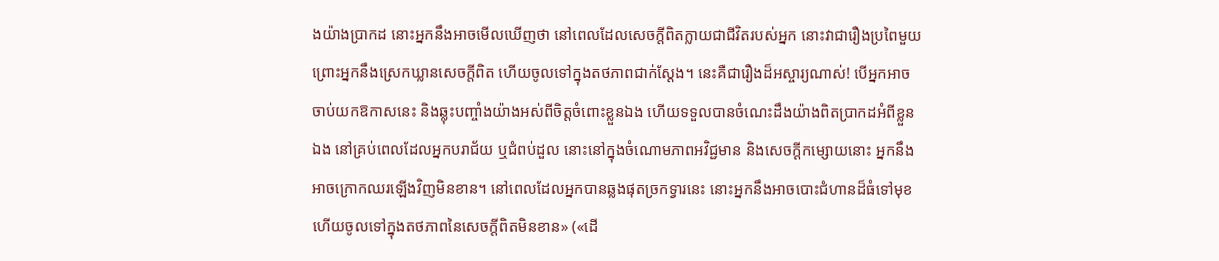ងយ៉ាងប្រាកដ នោះអ្នកនឹងអាចមើលឃើញថា នៅពេលដែលសេចក្តីពិតក្លាយជាជីវិតរបស់អ្នក នោះវាជារឿងប្រពៃមួយ ព្រោះអ្នកនឹងស្រេកឃ្លានសេចក្តីពិត ហើយចូលទៅក្នុងតថភាពជាក់ស្ដែង។ នេះគឺជារឿងដ៏អស្ចារ្យណាស់! បើអ្នកអាចចាប់យកឱកាសនេះ និងឆ្លុះបញ្ចាំងយ៉ាងអស់ពីចិត្តចំពោះខ្លួនឯង ហើយទទួលបានចំណេះដឹងយ៉ាងពិតប្រាកដអំពីខ្លួនឯង នៅគ្រប់ពេលដែលអ្នកបរាជ័យ ឬជំពប់ដួល នោះនៅក្នុងចំណោមភាពអវិជ្ជមាន និងសេចក្ដីកម្សោយនោះ អ្នកនឹងអាចក្រោកឈរឡើងវិញមិនខាន។ នៅពេលដែលអ្នកបានឆ្លងផុតច្រកទ្វារនេះ នោះអ្នកនឹងអាចបោះជំហានដ៏ធំទៅមុខ ហើយចូលទៅក្នុងតថភាពនៃសេចក្តីពិតមិនខាន» («ដើ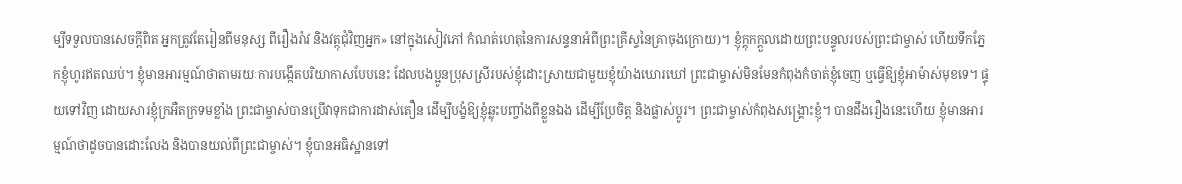ម្បីទទួលបានសេចក្តីពិត អ្នកត្រូវតែរៀនពីមនុស្ស ពីរឿងរ៉ាវ និងវត្ថុជុំវិញអ្នក» នៅក្នុងសៀវភៅ កំណត់ហេតុនៃការសន្ទនាអំពីព្រះគ្រីស្ទនៃគ្រាចុងក្រោយ)។ ខ្ញុំក្ដុកក្ដួលដោយព្រះបន្ទូលរបស់ព្រះជាម្ចាស់ ហើយទឹកភ្នែកខ្ញុំហូរឥតឈប់។ ខ្ញុំមានអារម្មណ៍ថាតាមរយៈការបង្កើតបរិយាកាសបែបនេះ ដែលបងប្អូនប្រុសស្រីរបស់ខ្ញុំដោះស្រាយជាមួយខ្ញុំយ៉ាងឃោរឃៅ ព្រះជាម្ចាស់មិនមែនកំពុងកំចាត់ខ្ញុំចេញ ឬធ្វើឱ្យខ្ញុំអាម៉ាស់មុខទេ។ ផ្ទុយទៅវិញ ដោយសារខ្ញុំក្រអឺតក្រទមខ្លាំង ព្រះជាម្ចាស់បានប្រើវាទុកជាការដាស់តឿន ដើម្បីបង្ខំឱ្យខ្ញុំឆ្លុះបញ្ចាំងពីខ្លួនឯង ដើម្បីប្រែចិត្ត និងផ្លាស់ប្តូរ។ ព្រះជាម្ចាស់កំពុងសង្គ្រោះខ្ញុំ។ បានដឹងរឿងនេះហើយ ខ្ញុំមានអារម្មណ៍ថាដូចបានដោះលែង និងបានយល់ពីព្រះជាម្ចាស់។ ខ្ញុំបានអធិស្ឋានទៅ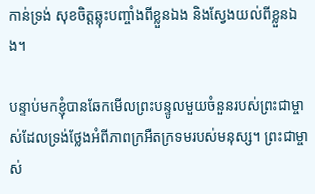កាន់ទ្រង់ សុខចិត្តឆ្លុះបញ្ចាំងពីខ្លួនឯង និងស្វែងយល់ពីខ្លួនឯង។

បន្ទាប់មកខ្ញុំបានឆែកមើលព្រះបន្ទូលមួយចំនួនរបស់ព្រះជាម្ចាស់ដែលទ្រង់ថ្លែងអំពីភាពក្រអឺតក្រទមរបស់មនុស្ស។ ព្រះជាម្ចាស់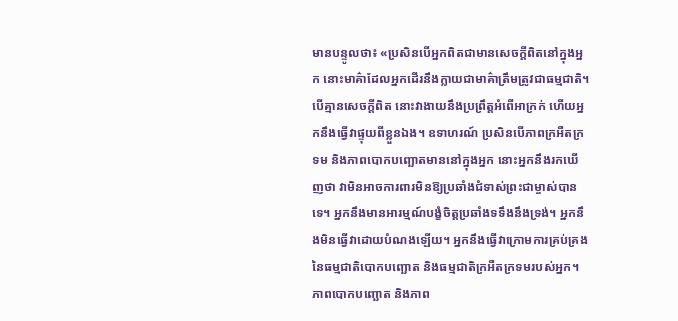មានបន្ទូលថា៖ «ប្រសិនបើអ្នកពិតជាមានសេចក្ដីពិតនៅក្នុងអ្នក នោះមាគ៌ាដែលអ្នកដើរនឹងក្លាយជាមាគ៌ាត្រឹមត្រូវជាធម្មជាតិ។ បើគ្មានសេចក្ដីពិត នោះវាងាយនឹងប្រព្រឹត្តអំពើអាក្រក់ ហើយអ្នកនឹងធ្វើវាផ្ទុយពីខ្លួនឯង។ ឧទាហរណ៍ ប្រសិនបើភាពក្រអឺតក្រទម និងភាពបោកបញ្ឆោតមាននៅក្នុងអ្នក នោះអ្នកនឹងរកឃើញថា វាមិនអាចការពារមិនឱ្យប្រឆាំងជំទាស់ព្រះជាម្ចាស់បានទេ។ អ្នកនឹងមានអារម្មណ៍បង្ខំចិត្តប្រឆាំងទទឹងនឹងទ្រង់។ អ្នកនឹងមិនធ្វើវាដោយបំណងឡើយ។ អ្នកនឹងធ្វើវាក្រោមការគ្រប់គ្រងនៃធម្មជាតិបោកបញ្ឆោត និងធម្មជាតិក្រអឺតក្រទមរបស់អ្នក។ ភាពបោកបញ្ឆោត និងភាព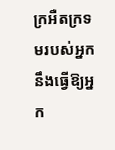ក្រអឺតក្រទមរបស់អ្នកនឹងធ្វើឱ្យអ្នក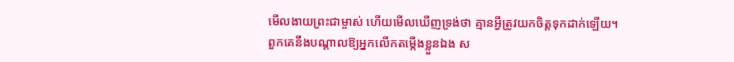មើលងាយព្រះជាម្ចាស់ ហើយមើលឃើញទ្រង់ថា គ្មានអ្វីត្រូវយកចិត្តទុកដាក់ឡើយ។ ពួកគេនឹងបណ្ដាលឱ្យអ្នកលើកតម្កើងខ្លួនឯង ស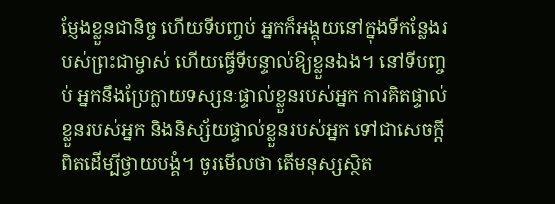ម្ញែងខ្លួនជានិច្ច ហើយទីបញ្ចប់ អ្នកក៏អង្គុយនៅក្នុងទីកន្លែងរបស់ព្រះជាម្ចាស់ ហើយធ្វើទីបន្ទាល់ឱ្យខ្លួនឯង។ នៅទីបញ្ចប់ អ្នកនឹងប្រែក្លាយទស្សនៈផ្ទាល់ខ្លួនរបស់អ្នក ការគិតផ្ទាល់ខ្លួនរបស់អ្នក និងនិស្ស័យផ្ទាល់ខ្លួនរបស់អ្នក ទៅជាសេចក្ដីពិតដើម្បីថ្វាយបង្គំ។ ចូរមើលថា តើមនុស្សស្ថិត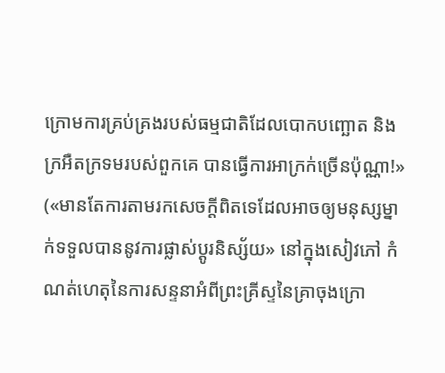ក្រោមការគ្រប់គ្រងរបស់ធម្មជាតិដែលបោកបញ្ឆោត និងក្រអឺតក្រទមរបស់ពួកគេ បានធ្វើការអាក្រក់ច្រើនប៉ុណ្ណា!» («មានតែការតាមរកសេចក្ដីពិតទេដែលអាចឲ្យមនុស្សម្នាក់ទទួលបាននូវការផ្លាស់ប្ដូរនិស្ស័យ» នៅក្នុងសៀវភៅ កំណត់ហេតុនៃការសន្ទនាអំពីព្រះគ្រីស្ទនៃគ្រាចុងក្រោ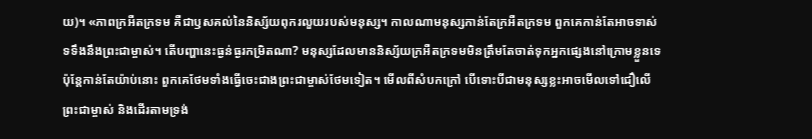យ)។ «ភាពក្រអឺតក្រទម គឺជាឫសគល់នៃនិស្ស័យពុករលួយរបស់មនុស្ស។ កាលណាមនុស្សកាន់តែក្រអឺតក្រទម ពួកគេកាន់តែអាចទាស់ទទឹងនឹងព្រះជាម្ចាស់។ តើបញ្ហានេះធ្ងន់ធ្ងរកម្រិតណា? មនុស្សដែលមាននិស្ស័យក្រអឺតក្រទមមិនត្រឹមតែចាត់ទុកអ្នកផ្សេងនៅក្រោមខ្លួនទេ ប៉ុន្តែកាន់តែយ៉ាប់នោះ ពួកគេថែមទាំងធ្វើចេះជាងព្រះជាម្ចាស់ថែមទៀត។ មើលពីសំបកក្រៅ បើទោះបីជាមនុស្សខ្លះអាចមើលទៅជឿលើព្រះជាម្ចាស់ និងដើរតាមទ្រង់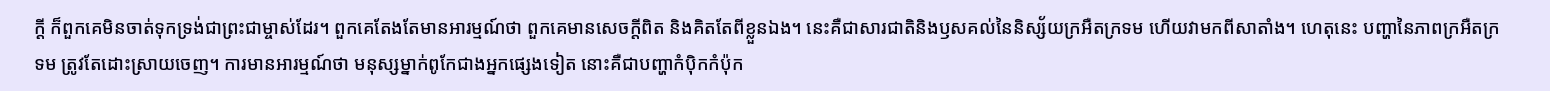ក្ដី ក៏ពួកគេមិនចាត់ទុកទ្រង់ជាព្រះជាម្ចាស់ដែរ។ ពួកគេតែងតែមានអារម្មណ៍ថា ពួកគេមានសេចក្ដីពិត និងគិតតែពីខ្លួនឯង។ នេះគឺជាសារជាតិនិងឫសគល់នៃនិស្ស័យក្រអឺតក្រទម ហើយវាមកពីសាតាំង។ ហេតុនេះ បញ្ហានៃភាពក្រអឺតក្រទម ត្រូវតែដោះស្រាយចេញ។ ការមានអារម្មណ៍ថា មនុស្សម្នាក់ពូកែជាងអ្នកផ្សេងទៀត នោះគឺជាបញ្ហាកំប៉ិកកំប៉ុក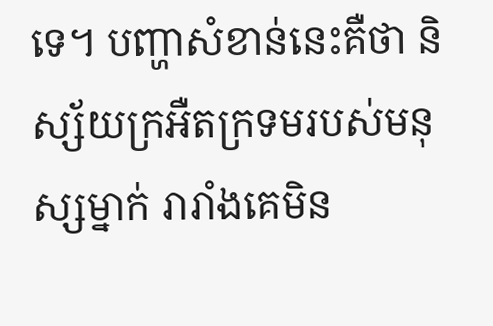ទេ។ បញ្ហាសំខាន់នេះគឺថា និស្ស័យក្រអឺតក្រទមរបស់មនុស្សម្នាក់ រារាំងគេមិន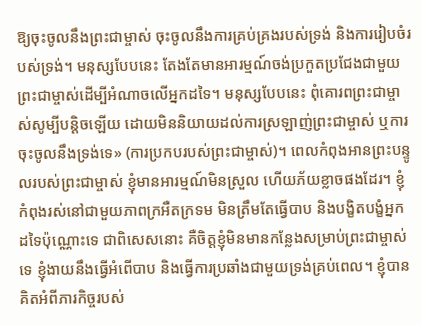ឱ្យចុះចូលនឹងព្រះជាម្ចាស់ ចុះចូលនឹងការគ្រប់គ្រងរបស់ទ្រង់ និងការរៀបចំរបស់ទ្រង់។ មនុស្សបែបនេះ តែងតែមានអារម្មណ៍ចង់ប្រកួតប្រជែងជាមួយព្រះជាម្ចាស់ដើម្បីអំណាចលើអ្នកដទៃ។ មនុស្សបែបនេះ ពុំគោរពព្រះជាម្ចាស់សូម្បីបន្តិចឡើយ ដោយមិននិយាយដល់ការស្រឡាញ់ព្រះជាម្ចាស់ ឬការចុះចូលនឹងទ្រង់ទេ» (ការប្រកបរបស់ព្រះជាម្ចាស់)។ ពេលកំពុងអានព្រះបន្ទូលរបស់ព្រះជាម្ចាស់ ខ្ញុំមានអារម្មណ៍មិនស្រួល ហើយភ័យខ្លាចផងដែរ។ ខ្ញុំកំពុងរស់នៅជាមួយភាពក្រអឺតក្រទម មិនត្រឹមតែធ្វើបាប និងបង្ខិតបង្ខំអ្នកដទៃប៉ុណ្ណោះទេ ជាពិសេសនោះ គឺចិត្តខ្ញុំមិនមានកន្លែងសម្រាប់ព្រះជាម្ចាស់ទេ ខ្ញុំងាយនឹងធ្វើអំពើបាប និងធ្វើការប្រឆាំងជាមួយទ្រង់គ្រប់ពេល។ ខ្ញុំបានគិតអំពីភារកិច្ចរបស់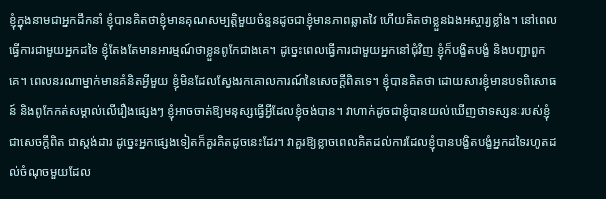ខ្ញុំក្នុងនាមជាអ្នកដឹកនាំ ខ្ញុំបានគិតថាខ្ញុំមានគុណសម្បត្តិមួយចំនួនដូចជាខ្ញុំមានភាពឆ្លាតវៃ ហើយគិតថាខ្លួនឯងអស្ចារ្យខ្លាំង។ នៅពេលធ្វើការជាមួយអ្នកដទៃ ខ្ញុំតែងតែមានអារម្មណ៍ថាខ្លួនពូកែជាងគេ។ ដូច្នេះពេលធ្វើការជាមួយអ្នកនៅជុំវិញ ខ្ញុំក៏បង្ខិតបង្ខំ និងបញ្ជាពួកគេ។ ពេលនរណាម្នាក់មានគំនិតអ្វីមួយ ខ្ញុំមិនដែលស្វែងរកគោលការណ៍នៃសេចក្តីពិតទេ។ ខ្ញុំបានគិតថា ដោយសារខ្ញុំមានបទពិសោធន៍ និងពូកែកត់សម្គាល់លើរឿងផ្សេងៗ ខ្ញុំអាចចាត់ឱ្យមនុស្សធ្វើអ្វីដែលខ្ញុំចង់បាន។ វាហាក់ដូចជាខ្ញុំបានយល់ឃើញថាទស្សនៈរបស់ខ្ញុំជាសេចក្តីពិត ជាស្តង់ដារ ដូច្នេះអ្នកផ្សេងទៀតក៏គួរគិតដូចនេះដែរ។ វាគួរឱ្យខ្លាចពេលគិតដល់ការដែលខ្ញុំបានបង្ខិតបង្ខំអ្នកដទៃរហូតដល់ចំណុចមួយដែល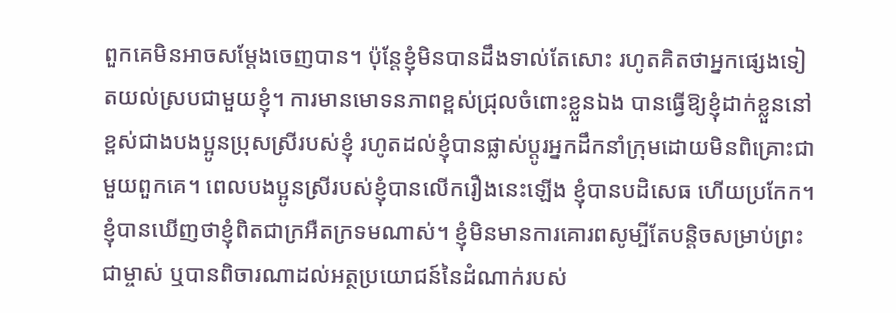ពួកគេមិនអាចសម្ដែងចេញបាន។ ប៉ុន្តែខ្ញុំមិនបានដឹងទាល់តែសោះ រហូតគិតថាអ្នកផ្សេងទៀតយល់ស្របជាមួយខ្ញុំ។ ការមានមោទនភាពខ្ពស់ជ្រុលចំពោះខ្លួនឯង បានធ្វើឱ្យខ្ញុំដាក់ខ្លួននៅខ្ពស់ជាងបងប្អូនប្រុសស្រីរបស់ខ្ញុំ រហូតដល់ខ្ញុំបានផ្លាស់ប្ដូរអ្នកដឹកនាំក្រុមដោយមិនពិគ្រោះជាមួយពួកគេ។ ពេលបងប្អូនស្រីរបស់ខ្ញុំបានលើករឿងនេះឡើង ខ្ញុំបានបដិសេធ ហើយប្រកែក។ ខ្ញុំបានឃើញថាខ្ញុំពិតជាក្រអឺតក្រទមណាស់។ ខ្ញុំមិនមានការគោរពសូម្បីតែបន្ដិចសម្រាប់ព្រះជាម្ចាស់ ឬបានពិចារណាដល់អត្ថប្រយោជន៍នៃដំណាក់របស់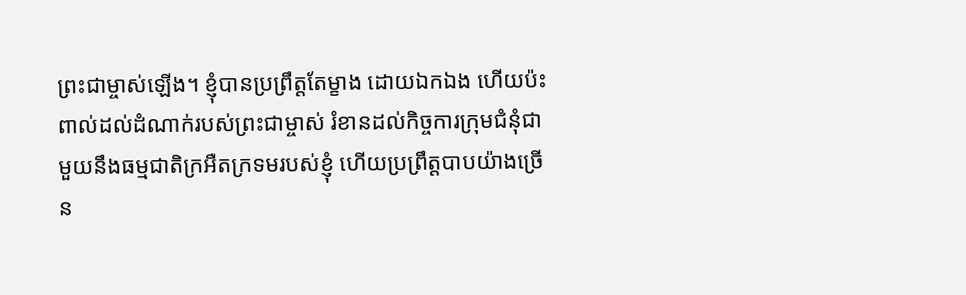ព្រះជាម្ចាស់ឡើង។ ខ្ញុំបានប្រព្រឹត្តតែម្ខាង ដោយឯកឯង ហើយប៉ះពាល់ដល់ដំណាក់របស់ព្រះជាម្ចាស់ រំខានដល់កិច្ចការក្រុមជំនុំជាមួយនឹងធម្មជាតិក្រអឺតក្រទមរបស់ខ្ញុំ ហើយប្រព្រឹត្តបាបយ៉ាងច្រើន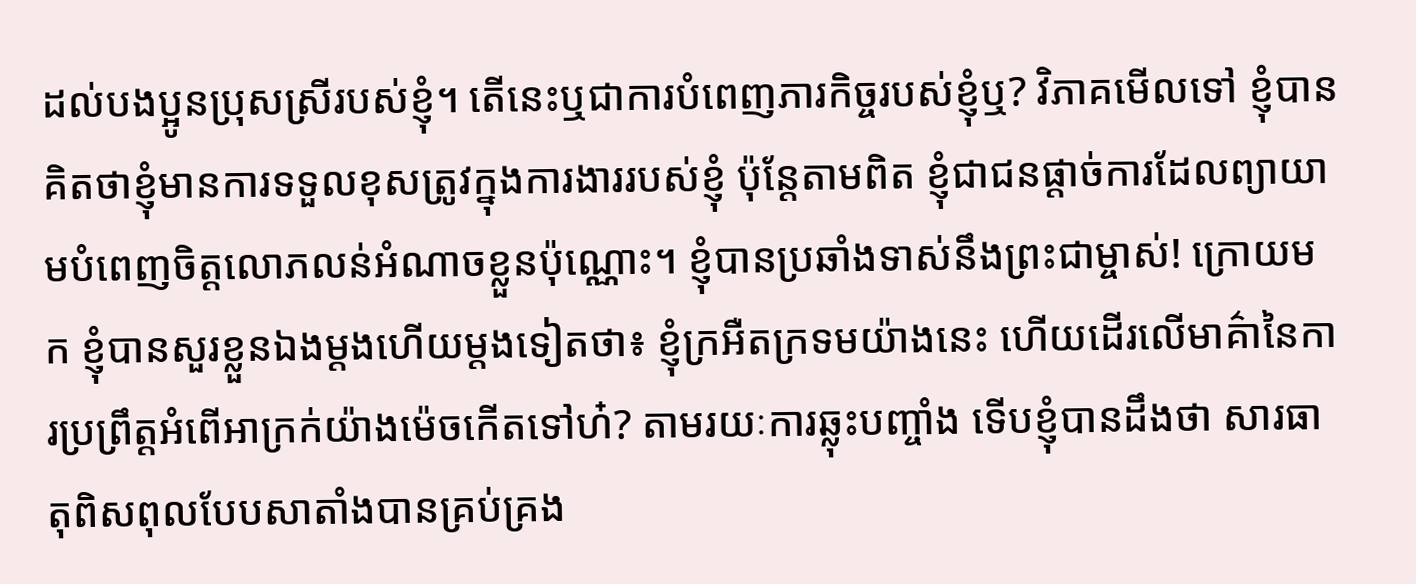ដល់បងប្អូនប្រុសស្រីរបស់ខ្ញុំ។ តើនេះឬជាការបំពេញភារកិច្ចរបស់ខ្ញុំឬ? វិភាគមើលទៅ ខ្ញុំបានគិតថាខ្ញុំមានការទទួលខុសត្រូវក្នុងការងាររបស់ខ្ញុំ ប៉ុន្តែតាមពិត ខ្ញុំជាជនផ្តាច់ការដែលព្យាយាមបំពេញចិត្តលោភលន់អំណាចខ្លួនប៉ុណ្ណោះ។ ខ្ញុំបានប្រឆាំងទាស់នឹងព្រះជាម្ចាស់! ក្រោយមក ខ្ញុំបានសួរខ្លួនឯងម្តងហើយម្តងទៀតថា៖ ខ្ញុំក្រអឺតក្រទមយ៉ាងនេះ ហើយដើរលើមាគ៌ានៃការប្រព្រឹត្ដអំពើអាក្រក់យ៉ាងម៉េចកើតទៅហ៎? តាមរយៈការឆ្លុះបញ្ចាំង ទើបខ្ញុំបានដឹងថា សារធាតុពិសពុលបែបសាតាំងបានគ្រប់គ្រង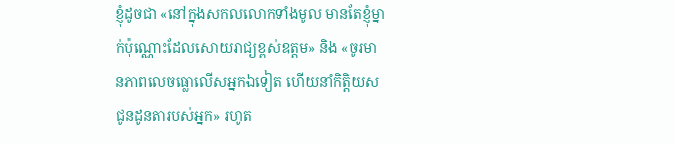ខ្ញុំដូចជា «នៅក្នុងសកលលោកទាំងមូល មានតែខ្ញុំម្នាក់ប៉ុណ្ណោះដែលសោយរាជ្យខ្ពស់ឧត្តម» និង «ចូរមានភាពលេចធ្លោលើសអ្នកឯទៀត ហើយនាំកិត្តិយស ជូនដូនតារបស់អ្នក» រហូត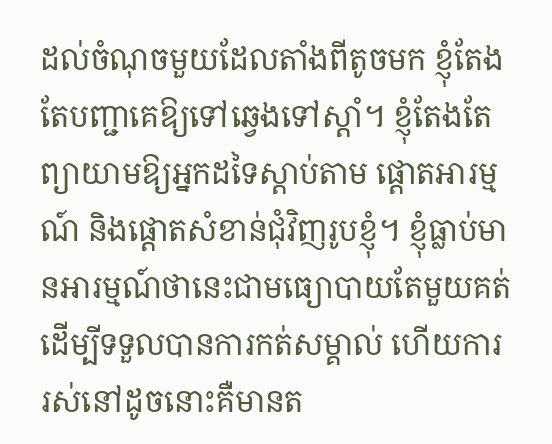ដល់ចំណុចមួយដែលតាំងពីតូចមក ខ្ញុំតែងតែបញ្ជាគេឱ្យទៅឆ្វេងទៅស្ដាំ។ ខ្ញុំតែងតែព្យាយាមឱ្យអ្នកដទៃស្តាប់តាម ផ្ដោតអារម្មណ៍ និងផ្តោតសំខាន់ជុំវិញរូបខ្ញុំ។ ខ្ញុំធ្លាប់មានអារម្មណ៍ថានេះជាមធ្យោបាយតែមួយគត់ដើម្បីទទួលបានការកត់សម្គាល់ ហើយការរស់នៅដូចនោះគឺមានត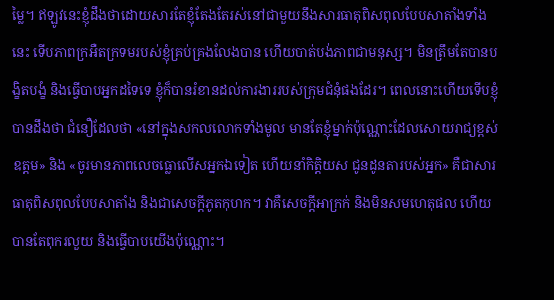ម្លៃ។ ឥឡូវនេះខ្ញុំដឹងថាដោយសារតែខ្ញុំតែងតែរស់នៅជាមួយនឹងសារធាតុពិសពុលបែបសាតាំងទាំងនេះ ទើបភាពក្រអឺតក្រទមរបស់ខ្ញុំគ្រប់គ្រងលែងបាន ហើយបាត់បង់ភាពជាមនុស្ស។ មិនត្រឹមតែបានបង្ខិតបង្ខំ និងធ្វើបាបអ្នកដទៃទេ ខ្ញុំក៏បានរំខានដល់ការងាររបស់ក្រុមជំនុំផងដែរ។ ពេលនោះហើយទើបខ្ញុំបានដឹងថា ជំនឿដែលថា «នៅក្នុងសកលលោកទាំងមូល មានតែខ្ញុំម្នាក់ប៉ុណ្ណោះដែលសោយរាជ្យខ្ពស់ឧត្តម» និង «ចូរមានភាពលេចធ្លោលើសអ្នកឯទៀត ហើយនាំកិត្តិយស ជូនដូនតារបស់អ្នក» គឺជាសារធាតុពិសពុលបែបសាតាំង និងជាសេចក្តីភូតកុហក។ វាគឺសេចក្ដីអាក្រក់ និងមិនសមហេតុផល ហើយបានតែពុករលួយ និងធ្វើបាបយើងប៉ុណ្ណោះ។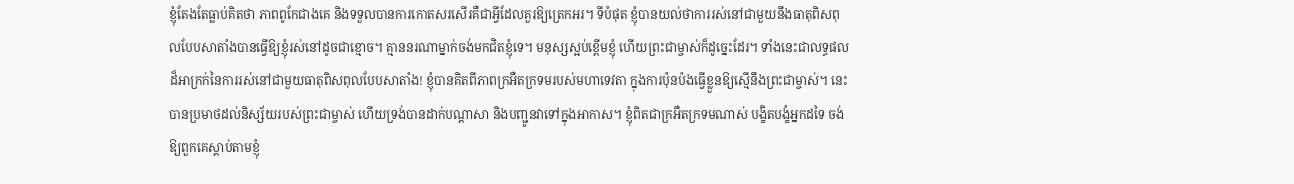ខ្ញុំតែងតែធ្លាប់គិតថា ភាពពូកែជាងគេ និងទទួលបានការកោតសរសើរគឺជាអ្វីដែលគួរឱ្យត្រេកអរ។ ទីបំផុត ខ្ញុំបានយល់ថាការរស់នៅជាមួយនឹងធាតុពិសពុលបែបសាតាំងបានធ្វើឱ្យខ្ញុំរស់នៅដូចជាខ្មោច។ គ្មាននរណាម្នាក់ចង់មកជិតខ្ញុំទេ។ មនុស្សស្អប់ខ្ពើមខ្ញុំ ហើយព្រះជាម្ចាស់ក៏ដូច្នេះដែរ។ ទាំងនេះជាលទ្ធផលដ៏អាក្រក់នៃការរស់នៅជាមួយធាតុពិសពុលបែបសាតាំង! ខ្ញុំបានគិតពីភាពក្រអឺតក្រទមរបស់មហាទេវតា ក្នុងការប៉ុនប៉ងធ្វើខ្លួនឱ្យស្មើនឹងព្រះជាម្ចាស់។ នេះបានប្រមាថដល់និស្ស័យរបស់ព្រះជាម្ចាស់ ហើយទ្រង់បានដាក់បណ្ដាសា និងបញ្ជូនវាទៅក្នុងអាកាស។ ខ្ញុំពិតជាក្រអឺតក្រទមណាស់ បង្ខិតបង្ខំអ្នកដទៃ ចង់ឱ្យពួកគេស្តាប់តាមខ្ញុំ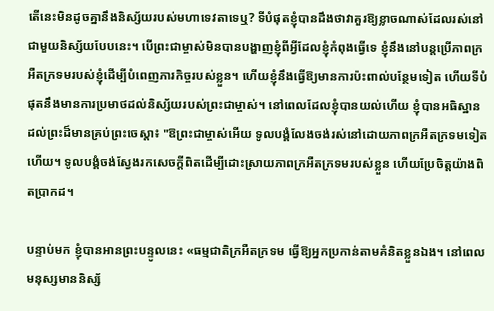តើនេះមិនដូចគ្នានឹងនិស្ស័យរបស់មហាទេវតាទេឬ? ទីបំផុតខ្ញុំបានដឹងថាវាគួរឱ្យខ្លាចណាស់ដែលរស់នៅជាមួយនិស្ស័យបែបនេះ។ បើព្រះជាម្ចាស់មិនបានបង្ហាញខ្ញុំពីអ្វីដែលខ្ញុំកំពុងធ្វើទេ ខ្ញុំនឹងនៅបន្តប្រើភាពក្រអឺតក្រទមរបស់ខ្ញុំដើម្បីបំពេញភារកិច្ចរបស់ខ្លួន។ ហើយខ្ញុំនឹងធ្វើឱ្យមានការប៉ះពាល់បន្ថែមទៀត ហើយទីបំផុតនឹងមានការប្រមាថដល់និស្ស័យរបស់ព្រះជាម្ចាស់។ នៅពេលដែលខ្ញុំបានយល់ហើយ ខ្ញុំបានអធិស្ឋានដល់ព្រះដ៏មានគ្រប់ព្រះ‌ចេស្តា៖ "ឱព្រះជាម្ចាស់អើយ ទូលបង្គំលែងចង់រស់នៅដោយភាពក្រអឺតក្រទមទៀតហើយ។ ទូលបង្គំចង់ស្វែងរកសេចក្ដីពិតដើម្បីដោះស្រាយភាពក្រអឺតក្រទមរបស់ខ្លួន ហើយប្រែចិត្តយ៉ាងពិតប្រាកដ។

បន្ទាប់មក ខ្ញុំបានអានព្រះបន្ទូលនេះ «ធម្មជាតិក្រអឺតក្រទម ធ្វើឱ្យអ្នកប្រកាន់តាមគំនិតខ្លួនឯង។ នៅពេលមនុស្សមាននិស្ស័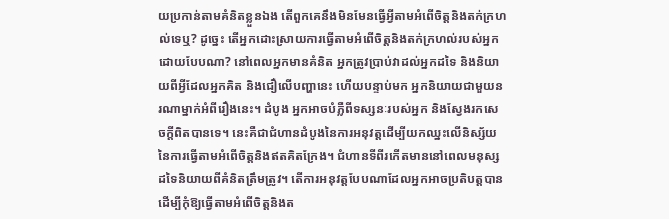យប្រកាន់តាមគំនិតខ្លួនឯង តើពួកគេនឹងមិនមែនធ្វើអ្វីតាមអំពើចិត្តនិងតក់ក្រហល់ទេឬ? ដូច្នេះ តើអ្នកដោះស្រាយការធ្វើតាមអំពើចិត្តនិងតក់ក្រហល់របស់អ្នកដោយបែបណា? នៅពេលអ្នកមានគំនិត អ្នកត្រូវប្រាប់វាដល់អ្នកដទៃ និងនិយាយពីអ្វីដែលអ្នកគិត និងជឿលើបញ្ហានេះ ហើយបន្ទាប់មក អ្នកនិយាយជាមួយនរណាម្នាក់អំពីរឿងនេះ។ ដំបូង អ្នកអាចបំភ្លឺពីទស្សនៈរបស់អ្នក និងស្វែងរកសេចក្ដីពិតបានទេ។ នេះគឺជាជំហានដំបូងនៃការអនុវត្តដើម្បីយកឈ្នះលើនិស្ស័យនៃការធ្វើតាមអំពើចិត្តនិងឥតគិតក្រែង។ ជំហានទីពីរកើតមាននៅពេលមនុស្សដទៃនិយាយពីគំនិតត្រឹមត្រូវ។ តើការអនុវត្តបែបណាដែលអ្នកអាចប្រតិបត្តបានដើម្បីកុំឱ្យធ្វើតាមអំពើចិត្តនិងត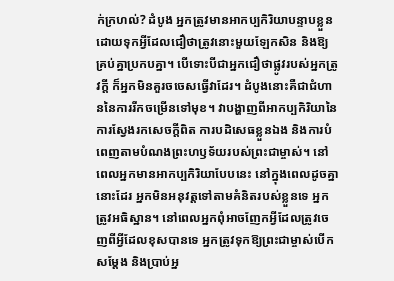ក់ក្រហល់? ដំបូង អ្នកត្រូវមានអាកប្បកិរិយាបន្ទាបខ្លួន ដោយទុកអ្វីដែលជឿថាត្រូវនោះមួយឡែកសិន និងឱ្យគ្រប់គ្នាប្រកបគ្នា។ បើទោះបីជាអ្នកជឿថាផ្លូវរបស់អ្នកត្រូវក្ដី ក៏អ្នកមិនគួរចចេសធ្វើវាដែរ។ ដំបូងនោះគឺជាជំហាននៃការរីកចម្រើនទៅមុខ។ វាបង្ហាញពីអាកប្បកិរិយានៃការស្វែងរកសេចក្ដីពិត ការបដិសេធខ្លួនឯង និងការបំពេញតាមបំណងព្រះហឫទ័យរបស់ព្រះជាម្ចាស់។ នៅពេលអ្នកមានអាកប្បកិរិយាបែបនេះ នៅក្នុងពេលដូចគ្នានោះដែរ អ្នកមិនអនុវត្តទៅតាមគំនិតរបស់ខ្លួនទេ អ្នកត្រូវអធិស្ឋាន។ នៅពេលអ្នកពុំអាចញែកអ្វីដែលត្រូវចេញពីអ្វីដែលខុសបានទេ អ្នកត្រូវទុកឱ្យព្រះជាម្ចាស់បើកសម្ដែង និងប្រាប់អ្ន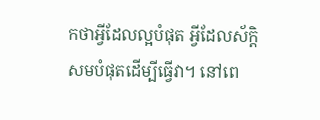កថាអ្វីដែលល្អបំផុត អ្វីដែលស័ក្តិសមបំផុតដើម្បីធ្វើវា។ នៅពេ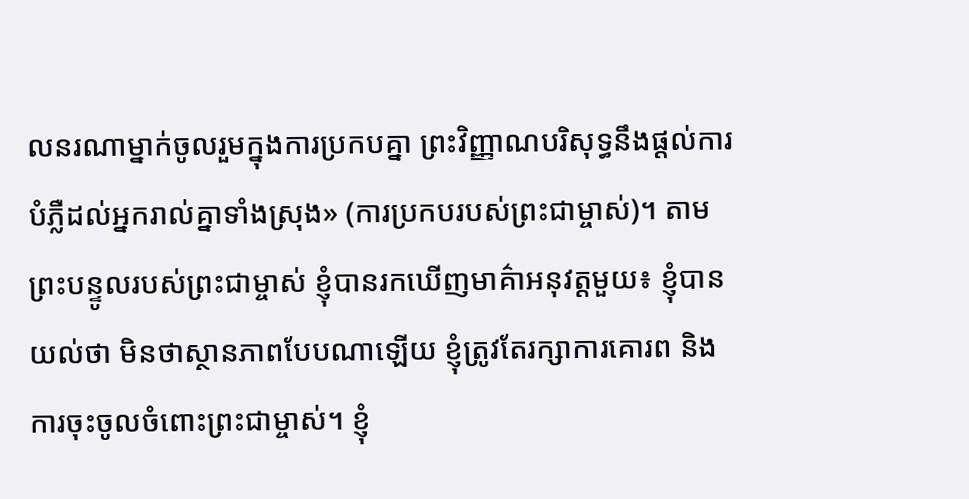លនរណាម្នាក់ចូលរួមក្នុងការប្រកបគ្នា ព្រះវិញ្ញាណបរិសុទ្ធនឹងផ្ដល់ការបំភ្លឺដល់អ្នករាល់គ្នាទាំងស្រុង» (ការប្រកបរបស់ព្រះជាម្ចាស់)។ តាមព្រះបន្ទូលរបស់ព្រះជាម្ចាស់ ខ្ញុំបានរកឃើញមាគ៌ាអនុវត្តមួយ៖ ខ្ញុំបានយល់ថា មិនថាស្ថានភាពបែបណាឡើយ ខ្ញុំត្រូវតែរក្សាការគោរព និងការចុះចូលចំពោះព្រះជាម្ចាស់។ ខ្ញុំ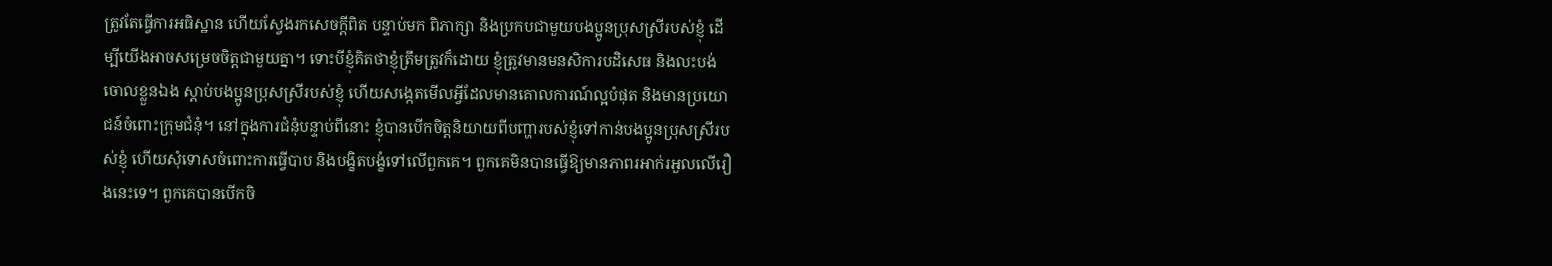ត្រូវតែធ្វើការអធិស្ឋាន ហើយស្វែងរកសេចក្ដីពិត បន្ទាប់មក ពិភាក្សា និងប្រកបជាមួយបងប្អូនប្រុសស្រីរបស់ខ្ញុំ ដើម្បីយើងអាចសម្រេចចិត្តជាមួយគ្នា។ ទោះបីខ្ញុំគិតថាខ្ញុំត្រឹមត្រូវក៏ដោយ ខ្ញុំត្រូវមានមនសិការបដិសេធ និងលះបង់ចោលខ្លួនឯង ស្តាប់បងប្អូនប្រុសស្រីរបស់ខ្ញុំ ហើយសង្កេតមើលអ្វីដែលមានគោលការណ៍ល្អបំផុត និងមានប្រយោជន៍ចំពោះក្រុមជំនុំ។ នៅក្នុងការជំនុំបន្ទាប់ពីនោះ ខ្ញុំបានបើកចិត្តនិយាយពីបញ្ហារបស់ខ្ញុំទៅកាន់បងប្អូនប្រុសស្រីរបស់ខ្ញុំ ហើយសុំទោសចំពោះការធ្វើបាប និងបង្ខិតបង្ខំទៅលើពួកគេ។ ពួកគេមិនបានធ្វើឱ្យមានភាពរអាក់រអួលលើរឿងនេះទេ។ ពួកគេបានបើកចិ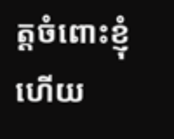ត្តចំពោះខ្ញុំ ហើយ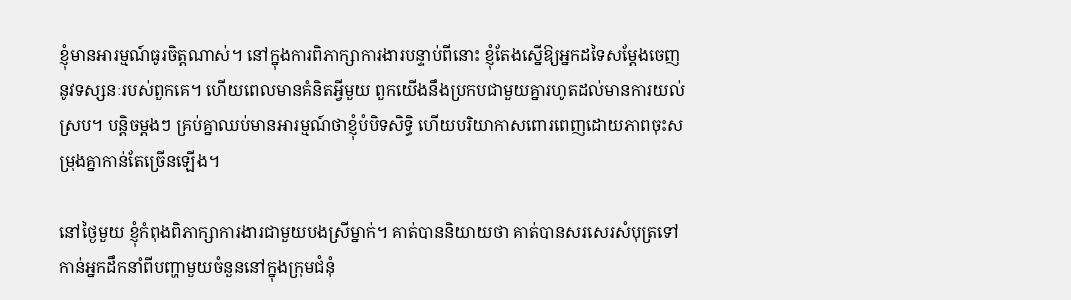ខ្ញុំមានអារម្មណ៍ធូរចិត្តណាស់។ នៅក្នុងការពិភាក្សាការងារបន្ទាប់ពីនោះ ខ្ញុំតែងស្នើឱ្យអ្នកដទៃសម្ដែងចេញនូវទស្សនៈរបស់ពួកគេ។ ហើយពេលមានគំនិតអ្វីមួយ ពួកយើងនឹងប្រកបជាមួយគ្នារហូតដល់មានការយល់ស្រប។ បន្តិចម្ដងៗ គ្រប់គ្នាឈប់មានអារម្មណ៍ថាខ្ញុំបំបិទសិទ្ធិ ហើយបរិយាកាសពោរពេញដោយភាពចុះសម្រុងគ្នាកាន់តែច្រើនឡើង។

នៅថ្ងៃមួយ ខ្ញុំកំពុងពិភាក្សាការងារជាមួយបងស្រីម្នាក់។ គាត់បាននិយាយថា គាត់បានសរសេរសំបុត្រទៅកាន់អ្នកដឹកនាំពីបញ្ហាមួយចំនួននៅក្នុងក្រុមជំនុំ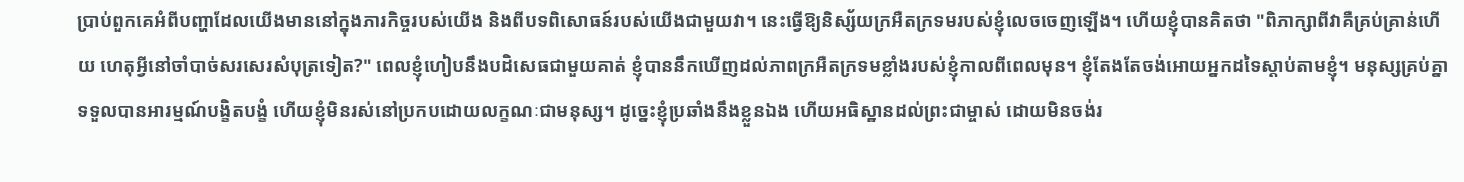ប្រាប់ពួកគេអំពីបញ្ហាដែលយើងមាននៅក្នុងភារកិច្ចរបស់យើង និងពីបទពិសោធន៍របស់យើងជាមួយវា។ នេះធ្វើឱ្យនិស្ស័យក្រអឺតក្រទមរបស់ខ្ញុំលេចចេញឡើង។ ហើយខ្ញុំបានគិតថា "ពិភាក្សាពីវាគឺគ្រប់គ្រាន់ហើយ ហេតុអ្វីនៅចាំបាច់សរសេរសំបុត្រទៀត?" ពេលខ្ញុំហៀបនឹងបដិសេធជាមួយគាត់ ខ្ញុំបាននឹកឃើញដល់ភាពក្រអឺតក្រទមខ្លាំងរបស់ខ្ញុំកាលពីពេលមុន។ ខ្ញុំតែងតែចង់អោយអ្នកដទៃស្តាប់តាមខ្ញុំ។ មនុស្សគ្រប់គ្នាទទួលបានអារម្មណ៍បង្ខិតបង្ខំ ហើយខ្ញុំមិនរស់នៅប្រកបដោយលក្ខណៈជាមនុស្ស។ ដូច្នេះខ្ញុំប្រឆាំងនឹងខ្លួនឯង ហើយអធិស្ឋានដល់ព្រះជាម្ចាស់ ដោយមិនចង់រ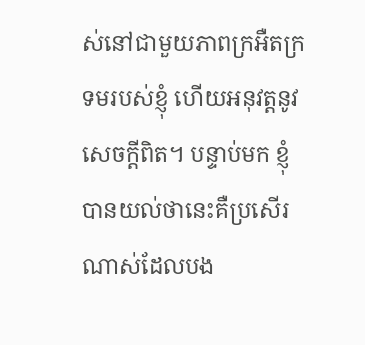ស់នៅជាមួយភាពក្រអឺតក្រទមរបស់ខ្ញុំ ហើយអនុវត្តនូវសេចក្តីពិត។ បន្ទាប់មក ខ្ញុំ បានយល់ថានេះគឺប្រសើរណាស់ដែលបង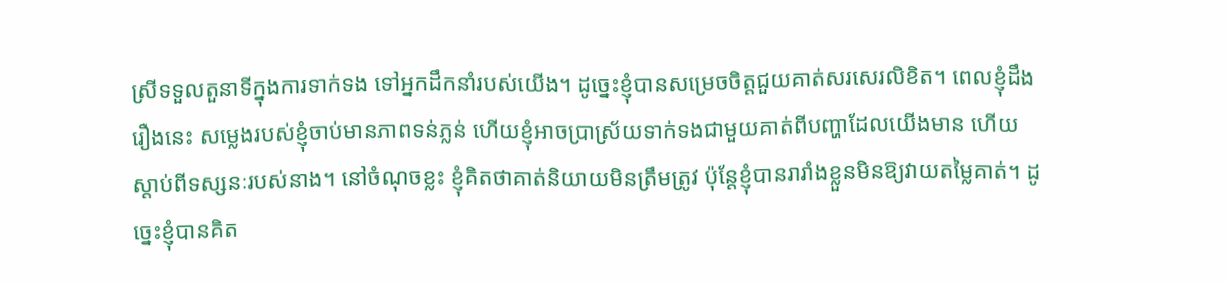ស្រីទទួលតួនាទីក្នុងការទាក់ទង ទៅអ្នកដឹកនាំរបស់យើង។ ដូច្នេះខ្ញុំបានសម្រេចចិត្តជួយគាត់សរសេរលិខិត។ ពេលខ្ញុំដឹងរឿងនេះ សម្លេងរបស់ខ្ញុំចាប់មានភាពទន់ភ្លន់ ហើយខ្ញុំអាចប្រាស្រ័យទាក់ទងជាមួយគាត់ពីបញ្ហាដែលយើងមាន ហើយស្តាប់ពីទស្សនៈរបស់នាង។ នៅចំណុចខ្លះ ខ្ញុំគិតថាគាត់និយាយមិនត្រឹមត្រូវ ប៉ុន្តែខ្ញុំបានរារាំងខ្លួនមិនឱ្យវាយតម្លៃគាត់។ ដូច្នេះខ្ញុំបានគិត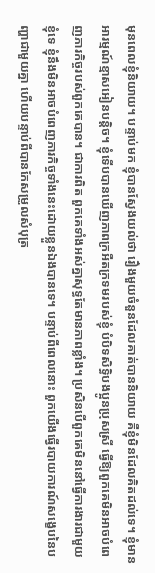មុនពេលខ្ញុំនិយាយ។ បន្ទាប់មក ខ្ញុំបានស្វែងយល់ថា រឿងមួយចំនួនដែលគាត់បាននិយាយ គឺខ្ញុំមិនដែលគិតដល់ទេ។ ខ្ញុំមានអារម្មណ៍ខ្មាសអៀនបន្តិច។ ខ្ញុំទើបបានឃើញភាពក្រអឺតក្រទមរបស់ខ្ញុំ បំបិទសិទ្ធិបងប្អូនប្រុសស្រី ធ្វើឱ្យពួកគេមិនអាចបំពេញភារកិច្ចរបស់ពួកគេបាន។ ជាការពិត ពួកគេទាំងអស់គ្នាសុទ្ធតែមានភាពខ្លាំង។ ប្រសិនបើពួកគេមិននៅធ្វើការងារជាមួយខ្ញុំទេ ខ្ញុំនឹងមិនអាចបំពេញភារកិច្ចទាំងនេះដោយខ្លួនឯងបានទេ។ បន្ទាប់ពីពេលនោះ ពួកយើងធ្វើរបាយការណ៍សង្ខេបនៃបញ្ហាជាមួយគ្នា ហើយបន្ទាប់ពីបានកែសម្រួលសំបុត្រ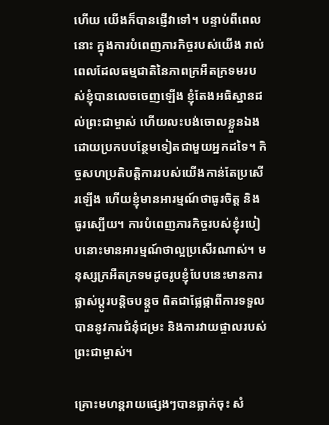ហើយ យើងក៏បានផ្ញើវាទៅ។ បន្ទាប់ពីពេលនោះ ក្នុងការបំពេញភារកិច្ចរបស់យើង រាល់ពេលដែលធម្មជាតិនៃភាពក្រអឺតក្រទមរបស់ខ្ញុំបានលេចចេញឡើង ខ្ញុំតែងអធិស្ឋានដល់ព្រះជាម្ចាស់ ហើយលះបង់ចោលខ្លួនឯង ដោយប្រកបបន្ថែមទៀតជាមួយអ្នកដទៃ។ កិច្ចសហប្រតិបត្តិការរបស់យើងកាន់តែប្រសើរឡើង ហើយខ្ញុំមានអារម្មណ៍ថាធូរចិត្ត និងធូរស្បើយ។ ការបំពេញភារកិច្ចរបស់ខ្ញុំរបៀបនោះមានអារម្មណ៍ថាល្អប្រសើរណាស់។ មនុស្សក្រអឺតក្រទមដូចរូបខ្ញុំបែបនេះមានការផ្លាស់ប្តូរបន្តិចបន្តួច ពិតជាផ្លែផ្កាពីការទទួលបាននូវការជំនុំជម្រះ និងការវាយផ្ចាលរបស់ព្រះជាម្ចាស់។

គ្រោះមហន្តរាយផ្សេងៗបានធ្លាក់ចុះ សំ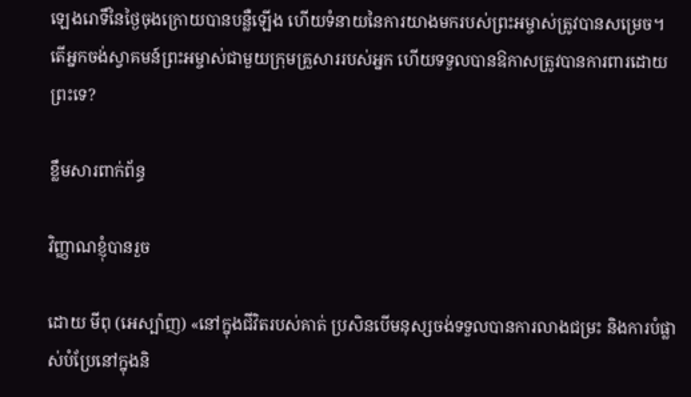ឡេងរោទិ៍នៃថ្ងៃចុងក្រោយបានបន្លឺឡើង ហើយទំនាយនៃការយាងមករបស់ព្រះអម្ចាស់ត្រូវបានសម្រេច។ តើអ្នកចង់ស្វាគមន៍ព្រះអម្ចាស់ជាមួយក្រុមគ្រួសាររបស់អ្នក ហើយទទួលបានឱកាសត្រូវបានការពារដោយព្រះទេ?

ខ្លឹមសារពាក់ព័ន្ធ

វិញ្ញាណខ្ញុំបានរួច

ដោយ មីពុ (អេស្ប៉ាញ) «នៅក្នុងជីវិតរបស់គាត់ ប្រសិនបើមនុស្សចង់ទទួលបានការលាងជម្រះ និងការបំផ្លាស់បំប្រែនៅក្នុងនិ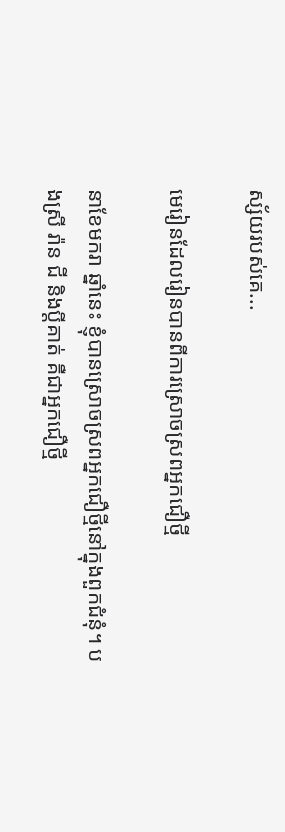ស្ស័យរបស់គេ...

មេរៀនដែលរៀនបានពីការស្រោចស្រពអ្នកជឿថ្មី

នាខែមករា ឆ្នាំនេះ ខ្ញុំបានស្រោចស្រពអ្នកជឿថ្មីនៅក្នុងពួកជំនុំ។ បងស្រី រ៉ាន ជី និងប្ដីគាត់ គឺជាអ្នកជឿថ្មី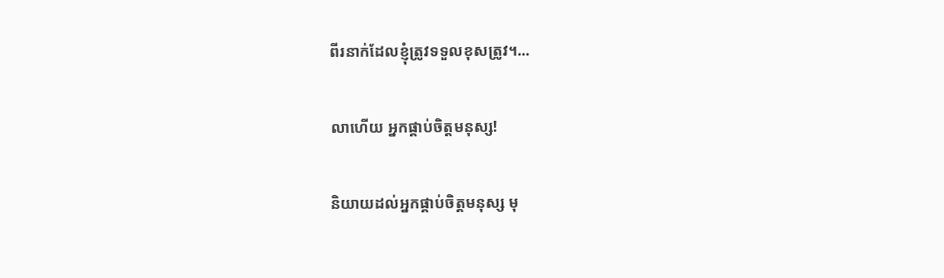ពីរនាក់ដែលខ្ញុំត្រូវទទួលខុសត្រូវ។...

លាហើយ អ្នកផ្គាប់ចិត្តមនុស្ស!

និយាយដល់អ្នកផ្គាប់ចិត្តមនុស្ស មុ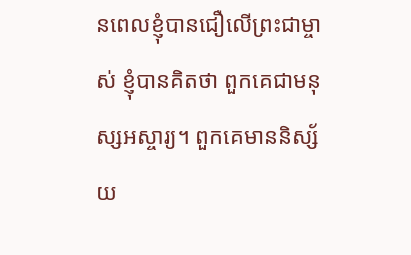នពេលខ្ញុំបានជឿលើព្រះជាម្ចាស់ ខ្ញុំបានគិតថា ពួកគេជាមនុស្សអស្ចារ្យ។ ពួកគេមាននិស្ស័យ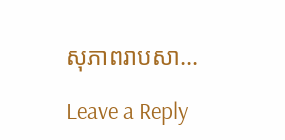សុភាពរាបសា...

Leave a Reply